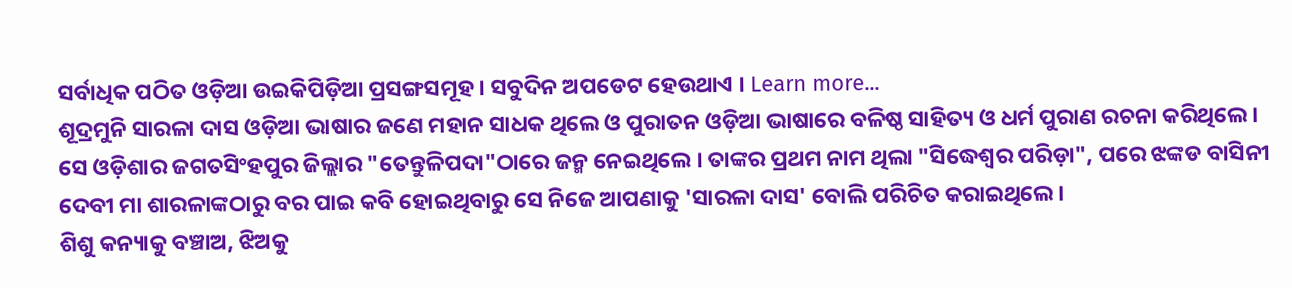ସର୍ବାଧିକ ପଠିତ ଓଡ଼ିଆ ଉଇକିପିଡ଼ିଆ ପ୍ରସଙ୍ଗସମୂହ । ସବୁଦିନ ଅପଡେଟ ହେଉଥାଏ । Learn more...
ଶୂଦ୍ରମୁନି ସାରଳା ଦାସ ଓଡ଼ିଆ ଭାଷାର ଜଣେ ମହାନ ସାଧକ ଥିଲେ ଓ ପୁରାତନ ଓଡ଼ିଆ ଭାଷାରେ ବଳିଷ୍ଠ ସାହିତ୍ୟ ଓ ଧର୍ମ ପୁରାଣ ରଚନା କରିଥିଲେ । ସେ ଓଡ଼ିଶାର ଜଗତସିଂହପୁର ଜିଲ୍ଲାର "ତେନ୍ତୁଳିପଦା"ଠାରେ ଜନ୍ମ ନେଇଥିଲେ । ତାଙ୍କର ପ୍ରଥମ ନାମ ଥିଲା "ସିଦ୍ଧେଶ୍ୱର ପରିଡ଼ା", ପରେ ଝଙ୍କଡ ବାସିନୀ ଦେବୀ ମା ଶାରଳାଙ୍କଠାରୁ ବର ପାଇ କବି ହୋଇଥିବାରୁ ସେ ନିଜେ ଆପଣାକୁ 'ସାରଳା ଦାସ' ବୋଲି ପରିଚିତ କରାଇଥିଲେ ।
ଶିଶୁ କନ୍ୟାକୁ ବଞ୍ଚାଅ, ଝିଅକୁ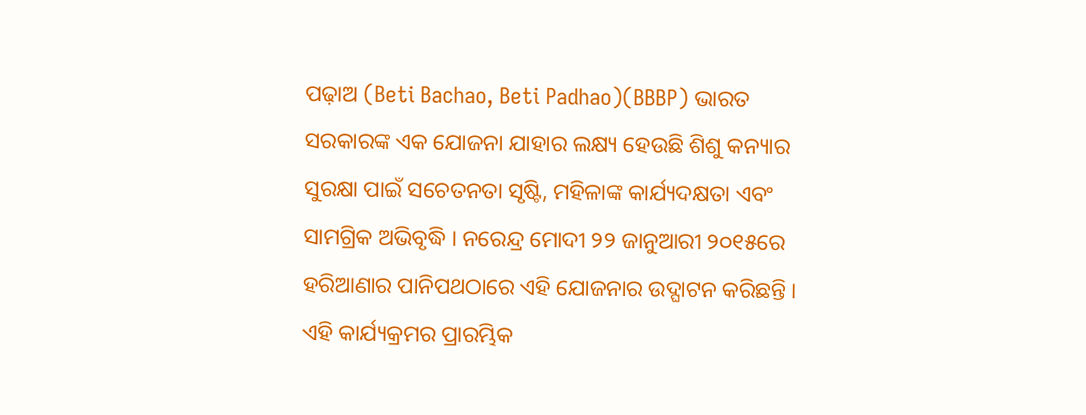ପଢ଼ାଅ (Beti Bachao, Beti Padhao)(BBBP) ଭାରତ ସରକାରଙ୍କ ଏକ ଯୋଜନା ଯାହାର ଲକ୍ଷ୍ୟ ହେଉଛି ଶିଶୁ କନ୍ୟାର ସୁରକ୍ଷା ପାଇଁ ସଚେତନତା ସୃଷ୍ଟି, ମହିଳାଙ୍କ କାର୍ଯ୍ୟଦକ୍ଷତା ଏବଂ ସାମଗ୍ରିକ ଅଭିବୃଦ୍ଧି । ନରେନ୍ଦ୍ର ମୋଦୀ ୨୨ ଜାନୁଆରୀ ୨୦୧୫ରେ ହରିଆଣାର ପାନିପଥଠାରେ ଏହି ଯୋଜନାର ଉଦ୍ଘାଟନ କରିଛନ୍ତି । ଏହି କାର୍ଯ୍ୟକ୍ରମର ପ୍ରାରମ୍ଭିକ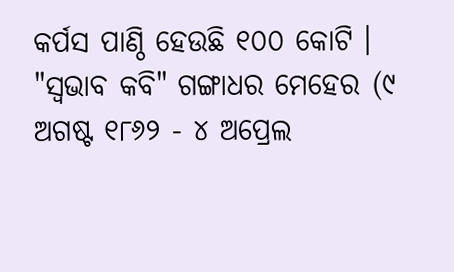କର୍ପସ ପାଣ୍ଠି ହେଉଛି ୧୦୦ କୋଟି ।
"ସ୍ୱଭାବ କବି" ଗଙ୍ଗାଧର ମେହେର (୯ ଅଗଷ୍ଟ ୧୮୬୨ - ୪ ଅପ୍ରେଲ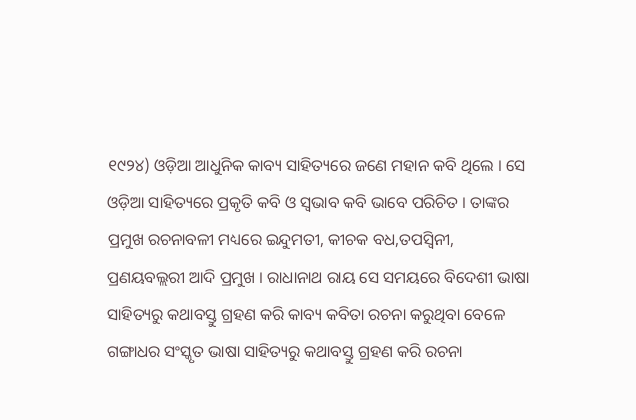୧୯୨୪) ଓଡ଼ିଆ ଆଧୁନିକ କାବ୍ୟ ସାହିତ୍ୟରେ ଜଣେ ମହାନ କବି ଥିଲେ । ସେ ଓଡ଼ିଆ ସାହିତ୍ୟରେ ପ୍ରକୃତି କବି ଓ ସ୍ୱଭାବ କବି ଭାବେ ପରିଚିତ । ତାଙ୍କର ପ୍ରମୁଖ ରଚନାବଳୀ ମଧ୍ୟରେ ଇନ୍ଦୁମତୀ, କୀଚକ ବଧ,ତପସ୍ୱିନୀ, ପ୍ରଣୟବଲ୍ଲରୀ ଆଦି ପ୍ରମୁଖ । ରାଧାନାଥ ରାୟ ସେ ସମୟରେ ବିଦେଶୀ ଭାଷା ସାହିତ୍ୟରୁ କଥାବସ୍ତୁ ଗ୍ରହଣ କରି କାବ୍ୟ କବିତା ରଚନା କରୁଥିବା ବେଳେ ଗଙ୍ଗାଧର ସଂସ୍କୃତ ଭାଷା ସାହିତ୍ୟରୁ କଥାବସ୍ତୁ ଗ୍ରହଣ କରି ରଚନା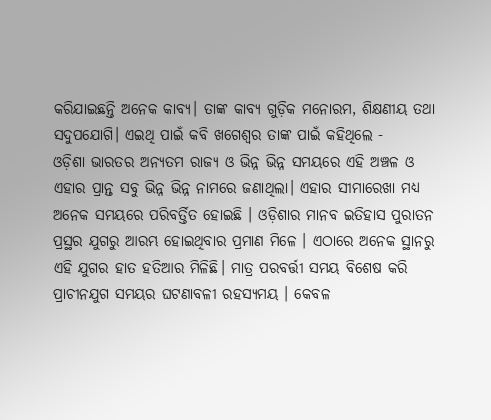କରିଯାଇଛନ୍ତି ଅନେକ କାବ୍ୟ। ତାଙ୍କ କାବ୍ୟ ଗୁଡ଼ିକ ମନୋରମ, ଶିକ୍ଷଣୀୟ ତଥା ସଦୁପଯୋଗି। ଏଇଥି ପାଇଁ କବି ଖଗେଶ୍ବର ତାଙ୍କ ପାଇଁ କହିଥିଲେ -
ଓଡ଼ିଶା ଭାରତର ଅନ୍ୟତମ ରାଜ୍ୟ ଓ ଭିନ୍ନ ଭିନ୍ନ ସମୟରେ ଏହି ଅଞ୍ଚଳ ଓ ଏହାର ପ୍ରାନ୍ତ ସବୁ ଭିନ୍ନ ଭିନ୍ନ ନାମରେ ଜଣାଥିଲା। ଏହାର ସୀମାରେଖା ମଧ୍ୟ ଅନେକ ସମୟରେ ପରିବର୍ତ୍ତିତ ହୋଇଛି । ଓଡ଼ିଶାର ମାନବ ଇତିହାସ ପୁରାତନ ପ୍ରସ୍ଥର ଯୁଗରୁ ଆରମ୍ଭ ହୋଇଥିବାର ପ୍ରମାଣ ମିଳେ । ଏଠାରେ ଅନେକ ସ୍ଥାନରୁ ଏହି ଯୁଗର ହାତ ହତିଆର ମିଳିଛି। ମାତ୍ର ପରବର୍ତ୍ତୀ ସମୟ ବିଶେଷ କରି ପ୍ରାଚୀନଯୁଗ ସମୟର ଘଟଣାବଳୀ ରହସ୍ୟମୟ । କେବଳ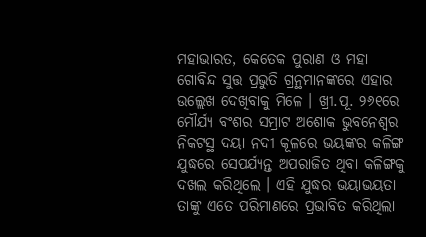ମହାଭାରତ, କେତେକ ପୁରାଣ ଓ ମହା ଗୋବିନ୍ଦ ସୁତ୍ତ ପ୍ରଭୁତି ଗ୍ରନ୍ଥମାନଙ୍କରେ ଏହାର ଉଲ୍ଲେଖ ଦେଖିବାକୁ ମିଳେ । ଖ୍ରୀ.ପୂ. ୨୬୧ରେ ମୌର୍ଯ୍ୟ ବଂଶର ସମ୍ରାଟ ଅଶୋକ ଭୁବନେଶ୍ୱର ନିକଟସ୍ଥ ଦୟା ନଦୀ କୂଳରେ ଭୟଙ୍କର କଳିଙ୍ଗ ଯୁଦ୍ଧରେ ସେପର୍ଯ୍ୟନ୍ତ ଅପରାଜିତ ଥିବା କଳିଙ୍ଗକୁ ଦଖଲ କରିଥିଲେ । ଏହି ଯୁଦ୍ଧର ଭୟାଭୟତା ତାଙ୍କୁ ଏତେ ପରିମାଣରେ ପ୍ରଭାବିତ କରିଥିଲା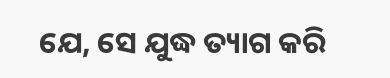ଯେ, ସେ ଯୁଦ୍ଧ ତ୍ୟାଗ କରି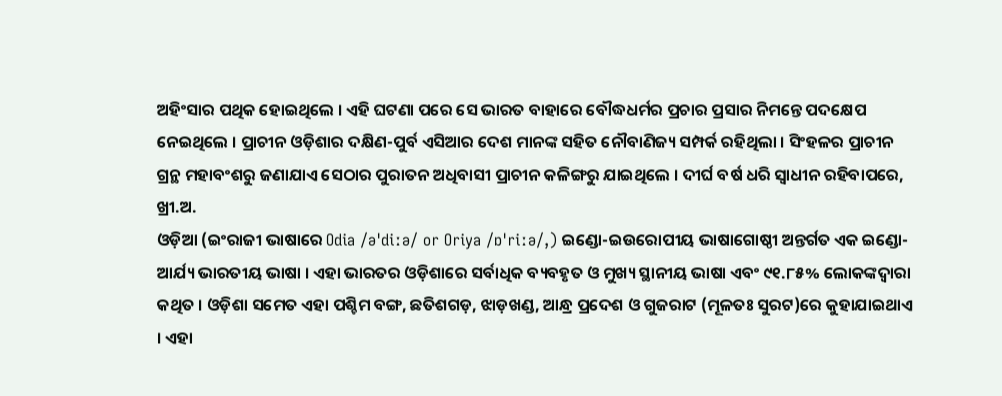ଅହିଂସାର ପଥିକ ହୋଇଥିଲେ । ଏହି ଘଟଣା ପରେ ସେ ଭାରତ ବାହାରେ ବୌଦ୍ଧଧର୍ମର ପ୍ରଚାର ପ୍ରସାର ନିମନ୍ତେ ପଦକ୍ଷେପ ନେଇଥିଲେ । ପ୍ରାଚୀନ ଓଡ଼ିଶାର ଦକ୍ଷିଣ-ପୁର୍ବ ଏସିଆର ଦେଶ ମାନଙ୍କ ସହିତ ନୌବାଣିଜ୍ୟ ସମ୍ପର୍କ ରହିଥିଲା । ସିଂହଳର ପ୍ରାଚୀନ ଗ୍ରନ୍ଥ ମହାବଂଶରୁ ଜଣାଯାଏ ସେଠାର ପୁରାତନ ଅଧିବାସୀ ପ୍ରାଚୀନ କଳିଙ୍ଗରୁ ଯାଇଥିଲେ । ଦୀର୍ଘ ବର୍ଷ ଧରି ସ୍ୱାଧୀନ ରହିବାପରେ, ଖ୍ରୀ.ଅ.
ଓଡ଼ିଆ (ଇଂରାଜୀ ଭାଷାରେ Odia /əˈdiːə/ or Oriya /ɒˈriːə/,) ଇଣ୍ଡୋ-ଇଉରୋପୀୟ ଭାଷାଗୋଷ୍ଠୀ ଅନ୍ତର୍ଗତ ଏକ ଇଣ୍ଡୋ-ଆର୍ଯ୍ୟ ଭାରତୀୟ ଭାଷା । ଏହା ଭାରତର ଓଡ଼ିଶାରେ ସର୍ବାଧିକ ବ୍ୟବହୃତ ଓ ମୁଖ୍ୟ ସ୍ଥାନୀୟ ଭାଷା ଏବଂ ୯୧.୮୫% ଲୋକଙ୍କଦ୍ୱାରା କଥିତ । ଓଡ଼ିଶା ସମେତ ଏହା ପଶ୍ଚିମ ବଙ୍ଗ, ଛତିଶଗଡ଼, ଝାଡ଼ଖଣ୍ଡ, ଆନ୍ଧ୍ର ପ୍ରଦେଶ ଓ ଗୁଜରାଟ (ମୂଳତଃ ସୁରଟ)ରେ କୁହାଯାଇଥାଏ । ଏହା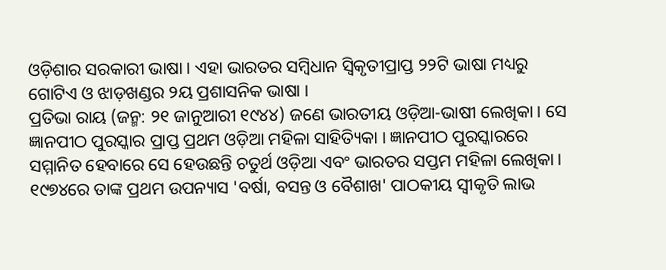ଓଡ଼ିଶାର ସରକାରୀ ଭାଷା । ଏହା ଭାରତର ସମ୍ବିଧାନ ସ୍ୱିକୃତୀପ୍ରାପ୍ତ ୨୨ଟି ଭାଷା ମଧ୍ୟରୁ ଗୋଟିଏ ଓ ଝାଡ଼ଖଣ୍ଡର ୨ୟ ପ୍ରଶାସନିକ ଭାଷା ।
ପ୍ରତିଭା ରାୟ (ଜନ୍ମ: ୨୧ ଜାନୁଆରୀ ୧୯୪୪) ଜଣେ ଭାରତୀୟ ଓଡ଼ିଆ-ଭାଷୀ ଲେଖିକା । ସେ ଜ୍ଞାନପୀଠ ପୁରସ୍କାର ପ୍ରାପ୍ତ ପ୍ରଥମ ଓଡ଼ିଆ ମହିଳା ସାହିତ୍ୟିକା । ଜ୍ଞାନପୀଠ ପୁରସ୍କାରରେ ସମ୍ମାନିତ ହେବାରେ ସେ ହେଉଛନ୍ତି ଚତୁର୍ଥ ଓଡ଼ିଆ ଏବଂ ଭାରତର ସପ୍ତମ ମହିଳା ଲେଖିକା । ୧୯୭୪ରେ ତାଙ୍କ ପ୍ରଥମ ଉପନ୍ୟାସ 'ବର୍ଷା, ବସନ୍ତ ଓ ବୈଶାଖ' ପାଠକୀୟ ସ୍ୱୀକୃତି ଲାଭ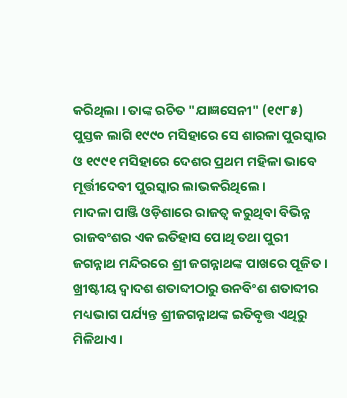କରିଥିଲା । ତାଙ୍କ ରଚିତ "ଯାଜ୍ଞସେନୀ" (୧୯୮୫) ପୁସ୍ତକ ଲାଗି ୧୯୯୦ ମସିହାରେ ସେ ଶାରଳା ପୁରସ୍କାର ଓ ୧୯୯୧ ମସିହାରେ ଦେଶର ପ୍ରଥମ ମହିଳା ଭାବେ ମୂର୍ତ୍ତୀଦେବୀ ପୁରସ୍କାର ଲାଭକରିଥିଲେ ।
ମାଦଳା ପାଞ୍ଜି ଓଡ଼ିଶାରେ ରାଜତ୍ୱ କରୁଥିବା ବିଭିନ୍ନ ରାଜବଂଶର ଏକ ଇତିହାସ ପୋଥି ତଥା ପୁରୀ ଜଗନ୍ନାଥ ମନ୍ଦିରରେ ଶ୍ରୀ ଜଗନ୍ନାଥଙ୍କ ପାଖରେ ପୂଜିତ । ଖ୍ରୀଷ୍ଟୀୟ ଦ୍ୱାଦଶ ଶତାବ୍ଦୀଠାରୁ ଉନବିଂଶ ଶତାବ୍ଦୀର ମଧ୍ୟଭାଗ ପର୍ଯ୍ୟନ୍ତ ଶ୍ରୀଜଗନ୍ନାଥଙ୍କ ଇତିବୃତ୍ତ ଏଥିରୁ ମିଳିଥାଏ ।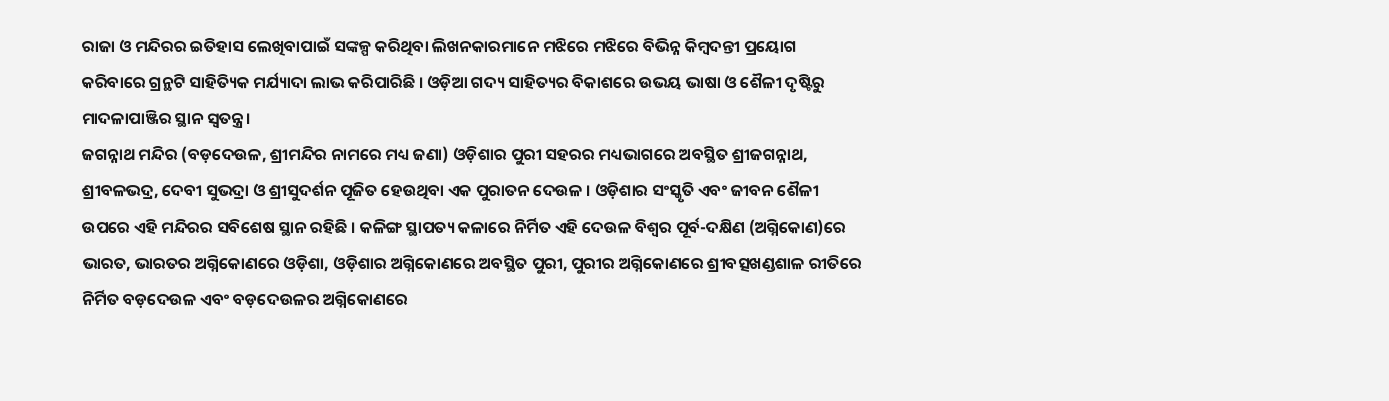ରାଜା ଓ ମନ୍ଦିରର ଇତିହାସ ଲେଖିବାପାଇଁ ସଙ୍କଳ୍ପ କରିଥିବା ଲିଖନକାରମାନେ ମଝିରେ ମଝିରେ ବିଭିନ୍ନ କିମ୍ବଦନ୍ତୀ ପ୍ରୟୋଗ କରିବାରେ ଗ୍ରନ୍ଥଟି ସାହିତ୍ୟିକ ମର୍ଯ୍ୟାଦା ଲାଭ କରିପାରିଛି । ଓଡ଼ିଆ ଗଦ୍ୟ ସାହିତ୍ୟର ବିକାଶରେ ଉଭୟ ଭାଷା ଓ ଶୈଳୀ ଦୃଷ୍ଟିରୁ ମାଦଳାପାଞ୍ଜିର ସ୍ଥାନ ସ୍ୱତନ୍ତ୍ର ।
ଜଗନ୍ନାଥ ମନ୍ଦିର (ବଡ଼ଦେଉଳ, ଶ୍ରୀମନ୍ଦିର ନାମରେ ମଧ୍ୟ ଜଣା) ଓଡ଼ିଶାର ପୁରୀ ସହରର ମଧ୍ୟଭାଗରେ ଅବସ୍ଥିତ ଶ୍ରୀଜଗନ୍ନାଥ, ଶ୍ରୀବଳଭଦ୍ର, ଦେବୀ ସୁଭଦ୍ରା ଓ ଶ୍ରୀସୁଦର୍ଶନ ପୂଜିତ ହେଉଥିବା ଏକ ପୁରାତନ ଦେଉଳ । ଓଡ଼ିଶାର ସଂସ୍କୃତି ଏବଂ ଜୀବନ ଶୈଳୀ ଉପରେ ଏହି ମନ୍ଦିରର ସବିଶେଷ ସ୍ଥାନ ରହିଛି । କଳିଙ୍ଗ ସ୍ଥାପତ୍ୟ କଳାରେ ନିର୍ମିତ ଏହି ଦେଉଳ ବିଶ୍ୱର ପୂର୍ବ-ଦକ୍ଷିଣ (ଅଗ୍ନିକୋଣ)ରେ ଭାରତ, ଭାରତର ଅଗ୍ନିକୋଣରେ ଓଡ଼ିଶା, ଓଡ଼ିଶାର ଅଗ୍ନିକୋଣରେ ଅବସ୍ଥିତ ପୁରୀ, ପୁରୀର ଅଗ୍ନିକୋଣରେ ଶ୍ରୀବତ୍ସଖଣ୍ଡଶାଳ ରୀତିରେ ନିର୍ମିତ ବଡ଼ଦେଉଳ ଏବଂ ବଡ଼ଦେଉଳର ଅଗ୍ନିକୋଣରେ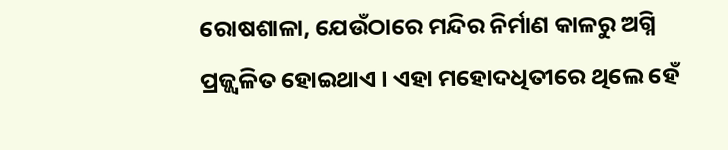ରୋଷଶାଳା, ଯେଉଁଠାରେ ମନ୍ଦିର ନିର୍ମାଣ କାଳରୁ ଅଗ୍ନି ପ୍ରଜ୍ଜ୍ୱଳିତ ହୋଇଥାଏ । ଏହା ମହୋଦଧିତୀରେ ଥିଲେ ହେଁ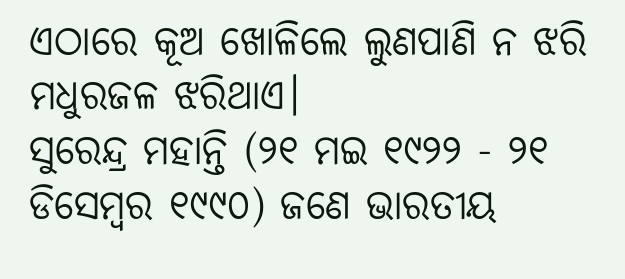ଏଠାରେ କୂଅ ଖୋଳିଲେ ଲୁଣପାଣି ନ ଝରି ମଧୁରଜଳ ଝରିଥାଏ।
ସୁରେନ୍ଦ୍ର ମହାନ୍ତି (୨୧ ମଇ ୧୯୨୨ - ୨୧ ଡିସେମ୍ବର ୧୯୯୦) ଜଣେ ଭାରତୀୟ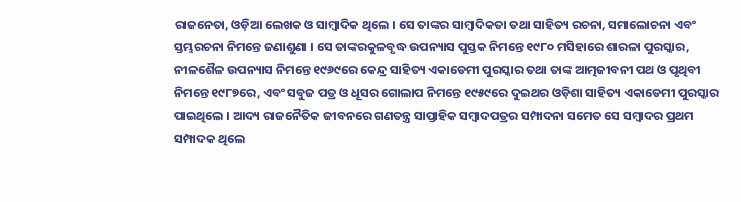ରାଜନେତା, ଓଡ଼ିଆ ଲେଖକ ଓ ସାମ୍ବାଦିକ ଥିଲେ । ସେ ତାଙ୍କର ସାମ୍ବାଦିକତା ତଥା ସାହିତ୍ୟ ରଚନା, ସମାଲୋଚନା ଏବଂ ସ୍ତମ୍ଭରଚନା ନିମନ୍ତେ ଜଣାଶୁଣା । ସେ ତାଙ୍କରକୁଳବୃଦ୍ଧ ଉପନ୍ୟାସ ପୁସ୍ତକ ନିମନ୍ତେ ୧୯୮୦ ମସିହାରେ ଶାରଳା ପୁରସ୍କାର, ନୀଳଶୈଳ ଉପନ୍ୟାସ ନିମନ୍ତେ ୧୯୬୯ରେ କେନ୍ଦ୍ର ସାହିତ୍ୟ ଏକାଡେମୀ ପୁରସ୍କାର ତଥା ତାଙ୍କ ଆତ୍ମଜୀବନୀ ପଥ ଓ ପୃଥିବୀ ନିମନ୍ତେ ୧୯୮୭ରେ, ଏବଂ ସବୁଜ ପତ୍ର ଓ ଧୂସର ଗୋଲାପ ନିମନ୍ତେ ୧୯୫୯ରେ ଦୁଇଥର ଓଡ଼ିଶା ସାହିତ୍ୟ ଏକାଡେମୀ ପୁରସ୍କାର ପାଇଥିଲେ । ଆଦ୍ୟ ରାଜନୈତିକ ଜୀବନରେ ଗଣତନ୍ତ୍ର ସାପ୍ତାହିକ ସମ୍ବାଦପତ୍ରର ସମ୍ପାଦନା ସମେତ ସେ ସମ୍ବାଦର ପ୍ରଥମ ସମ୍ପାଦକ ଥିଲେ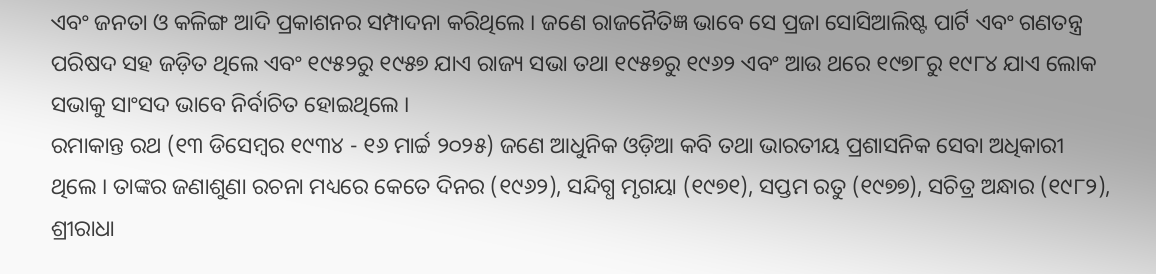ଏବଂ ଜନତା ଓ କଳିଙ୍ଗ ଆଦି ପ୍ରକାଶନର ସମ୍ପାଦନା କରିଥିଲେ । ଜଣେ ରାଜନୈତିଜ୍ଞ ଭାବେ ସେ ପ୍ରଜା ସୋସିଆଲିଷ୍ଟ ପାର୍ଟି ଏବଂ ଗଣତନ୍ତ୍ର ପରିଷଦ ସହ ଜଡ଼ିତ ଥିଲେ ଏବଂ ୧୯୫୨ରୁ ୧୯୫୭ ଯାଏ ରାଜ୍ୟ ସଭା ତଥା ୧୯୫୭ରୁ ୧୯୬୨ ଏବଂ ଆଉ ଥରେ ୧୯୭୮ରୁ ୧୯୮୪ ଯାଏ ଲୋକ ସଭାକୁ ସାଂସଦ ଭାବେ ନିର୍ବାଚିତ ହୋଇଥିଲେ ।
ରମାକାନ୍ତ ରଥ (୧୩ ଡିସେମ୍ବର ୧୯୩୪ - ୧୬ ମାର୍ଚ୍ଚ ୨୦୨୫) ଜଣେ ଆଧୁନିକ ଓଡ଼ିଆ କବି ତଥା ଭାରତୀୟ ପ୍ରଶାସନିକ ସେବା ଅଧିକାରୀ ଥିଲେ । ତାଙ୍କର ଜଣାଶୁଣା ରଚନା ମଧ୍ୟରେ କେତେ ଦିନର (୧୯୬୨), ସନ୍ଦିଗ୍ଧ ମୃଗୟା (୧୯୭୧), ସପ୍ତମ ରତୁ (୧୯୭୭), ସଚିତ୍ର ଅନ୍ଧାର (୧୯୮୨), ଶ୍ରୀରାଧା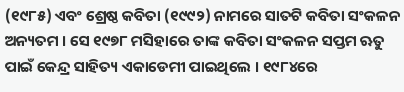(୧୯୮୫) ଏବଂ ଶ୍ରେଷ୍ଠ କବିତା (୧୯୯୨) ନାମରେ ସାତଟି କବିତା ସଂକଳନ ଅନ୍ୟତମ । ସେ ୧୯୭୮ ମସିହାରେ ତାଙ୍କ କବିତା ସଂକଳନ ସପ୍ତମ ଋତୁ ପାଇଁ କେନ୍ଦ୍ର ସାହିତ୍ୟ ଏକାଡେମୀ ପାଇଥିଲେ । ୧୯୮୪ରେ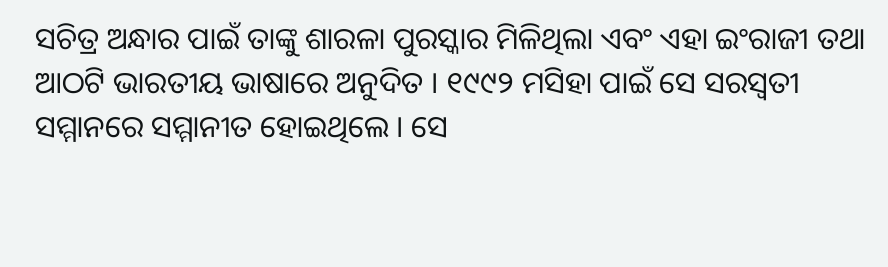ସଚିତ୍ର ଅନ୍ଧାର ପାଇଁ ତାଙ୍କୁ ଶାରଳା ପୁରସ୍କାର ମିଳିଥିଲା ଏବଂ ଏହା ଇଂରାଜୀ ତଥା ଆଠଟି ଭାରତୀୟ ଭାଷାରେ ଅନୁଦିତ । ୧୯୯୨ ମସିହା ପାଇଁ ସେ ସରସ୍ୱତୀ ସମ୍ମାନରେ ସମ୍ମାନୀତ ହୋଇଥିଲେ । ସେ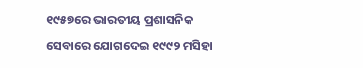୧୯୫୭ରେ ଭାରତୀୟ ପ୍ରଶାସନିକ ସେବାରେ ଯୋଗଦେଇ ୧୯୯୨ ମସିହା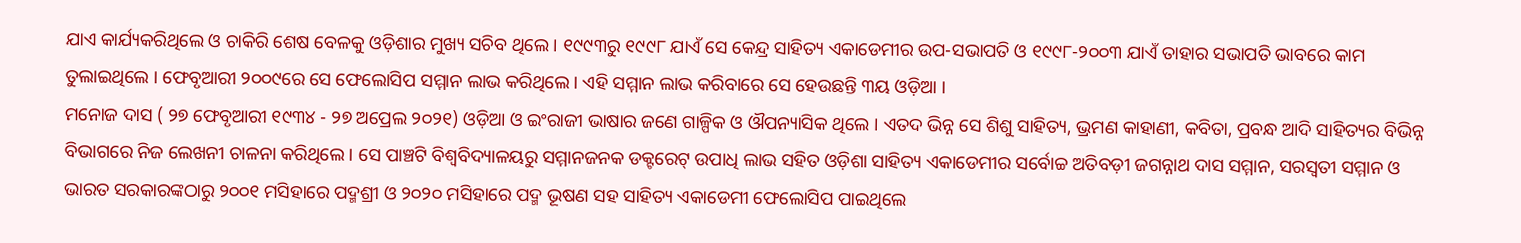ଯାଏ କାର୍ଯ୍ୟକରିଥିଲେ ଓ ଚାକିରି ଶେଷ ବେଳକୁ ଓଡ଼ିଶାର ମୁଖ୍ୟ ସଚିବ ଥିଲେ । ୧୯୯୩ରୁ ୧୯୯୮ ଯାଏଁ ସେ କେନ୍ଦ୍ର ସାହିତ୍ୟ ଏକାଡେମୀର ଉପ-ସଭାପତି ଓ ୧୯୯୮-୨୦୦୩ ଯାଏଁ ତାହାର ସଭାପତି ଭାବରେ କାମ ତୁଲାଇଥିଲେ । ଫେବୃଆରୀ ୨୦୦୯ରେ ସେ ଫେଲୋସିପ ସମ୍ମାନ ଲାଭ କରିଥିଲେ । ଏହି ସମ୍ମାନ ଲାଭ କରିବାରେ ସେ ହେଉଛନ୍ତି ୩ୟ ଓଡ଼ିଆ ।
ମନୋଜ ଦାସ ( ୨୭ ଫେବୃଆରୀ ୧୯୩୪ - ୨୭ ଅପ୍ରେଲ ୨୦୨୧) ଓଡ଼ିଆ ଓ ଇଂରାଜୀ ଭାଷାର ଜଣେ ଗାଳ୍ପିକ ଓ ଔପନ୍ୟାସିକ ଥିଲେ । ଏତଦ ଭିନ୍ନ ସେ ଶିଶୁ ସାହିତ୍ୟ, ଭ୍ରମଣ କାହାଣୀ, କବିତା, ପ୍ରବନ୍ଧ ଆଦି ସାହିତ୍ୟର ବିଭିନ୍ନ ବିଭାଗରେ ନିଜ ଲେଖନୀ ଚାଳନା କରିଥିଲେ । ସେ ପାଞ୍ଚଟି ବିଶ୍ୱବିଦ୍ୟାଳୟରୁ ସମ୍ମାନଜନକ ଡକ୍ଟରେଟ୍ ଉପାଧି ଲାଭ ସହିତ ଓଡ଼ିଶା ସାହିତ୍ୟ ଏକାଡେମୀର ସର୍ବୋଚ୍ଚ ଅତିବଡ଼ୀ ଜଗନ୍ନାଥ ଦାସ ସମ୍ମାନ, ସରସ୍ୱତୀ ସମ୍ମାନ ଓ ଭାରତ ସରକାରଙ୍କଠାରୁ ୨୦୦୧ ମସିହାରେ ପଦ୍ମଶ୍ରୀ ଓ ୨୦୨୦ ମସିହାରେ ପଦ୍ମ ଭୂଷଣ ସହ ସାହିତ୍ୟ ଏକାଡେମୀ ଫେଲୋସିପ ପାଇଥିଲେ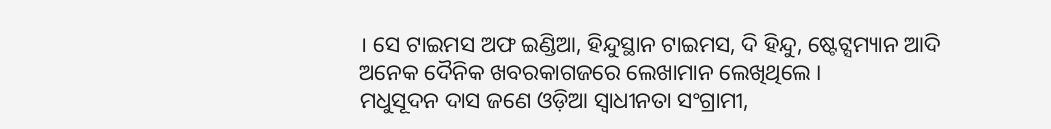। ସେ ଟାଇମସ ଅଫ ଇଣ୍ଡିଆ, ହିନ୍ଦୁସ୍ଥାନ ଟାଇମସ, ଦି ହିନ୍ଦୁ, ଷ୍ଟେଟ୍ସମ୍ୟାନ ଆଦି ଅନେକ ଦୈନିକ ଖବରକାଗଜରେ ଲେଖାମାନ ଲେଖିଥିଲେ ।
ମଧୁସୂଦନ ଦାସ ଜଣେ ଓଡ଼ିଆ ସ୍ୱାଧୀନତା ସଂଗ୍ରାମୀ,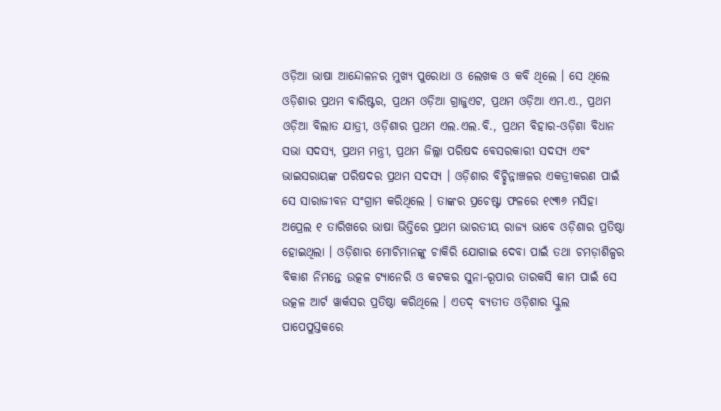ଓଡ଼ିଆ ଭାଷା ଆନ୍ଦୋଳନର ମୁଖ୍ୟ ପୁରୋଧା ଓ ଲେଖକ ଓ କବି ଥିଲେ । ସେ ଥିଲେ ଓଡ଼ିଶାର ପ୍ରଥମ ବାରିଷ୍ଟର, ପ୍ରଥମ ଓଡ଼ିଆ ଗ୍ରାଜୁଏଟ, ପ୍ରଥମ ଓଡ଼ିଆ ଏମ.ଏ., ପ୍ରଥମ ଓଡ଼ିଆ ବିଲାତ ଯାତ୍ରୀ, ଓଡ଼ିଶାର ପ୍ରଥମ ଏଲ.ଏଲ.ବି., ପ୍ରଥମ ବିହାର-ଓଡ଼ିଶା ବିଧାନ ସଭା ସଦସ୍ୟ, ପ୍ରଥମ ମନ୍ତ୍ରୀ, ପ୍ରଥମ ଜିଲ୍ଲା ପରିଷଦ ବେସରକାରୀ ସଦସ୍ୟ ଏବଂ ଭାଇସରାୟଙ୍କ ପରିଷଦର ପ୍ରଥମ ସଦସ୍ୟ । ଓଡ଼ିଶାର ବିଚ୍ଛିନ୍ନାଞ୍ଚଳର ଏକତ୍ରୀକରଣ ପାଇଁ ସେ ସାରାଜୀବନ ସଂଗ୍ରାମ କରିଥିଲେ । ତାଙ୍କର ପ୍ରଚେଷ୍ଟା ଫଳରେ ୧୯୩୬ ମସିହା ଅପ୍ରେଲ ୧ ତାରିଖରେ ଭାଷା ଭିତ୍ତିରେ ପ୍ରଥମ ଭାରତୀୟ ରାଜ୍ୟ ଭାବେ ଓଡ଼ିଶାର ପ୍ରତିଷ୍ଠା ହୋଇଥିଲା । ଓଡ଼ିଶାର ମୋଚିମାନଙ୍କୁ ଚାକିରି ଯୋଗାଇ ଦେବା ପାଇଁ ତଥା ଚମଡ଼ାଶିଳ୍ପର ବିକାଶ ନିମନ୍ତେ ଉତ୍କଳ ଟ୍ୟାନେରି ଓ କଟକର ସୁନା-ରୂପାର ତାରକସି କାମ ପାଇଁ ସେ ଉତ୍କଳ ଆର୍ଟ ୱାର୍କସର ପ୍ରତିଷ୍ଠା କରିଥିଲେ । ଏତଦ୍ ବ୍ୟତୀତ ଓଡ଼ିଶାର ସ୍କୁଲ ପାପେପୁସ୍ତକରେ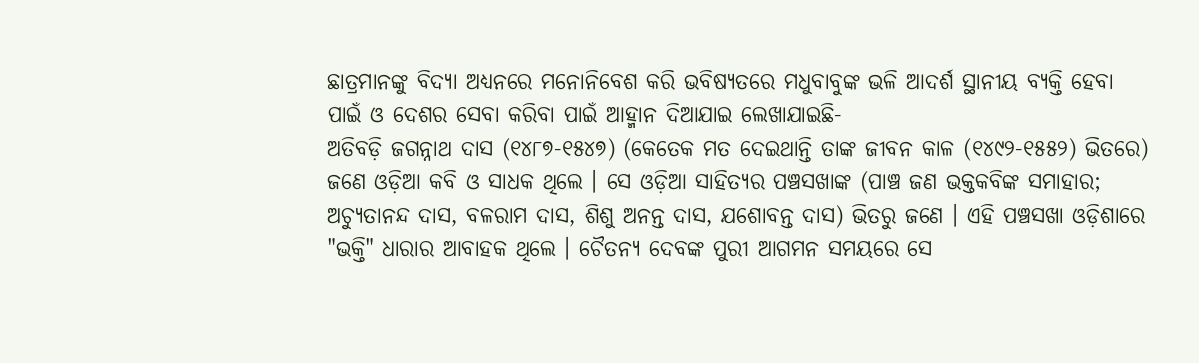ଛାତ୍ରମାନଙ୍କୁ ବିଦ୍ୟା ଅଧ୍ୟନରେ ମନୋନିବେଶ କରି ଭବିଷ୍ୟତରେ ମଧୁବାବୁଙ୍କ ଭଳି ଆଦର୍ଶ ସ୍ଥାନୀୟ ବ୍ୟକ୍ତି ହେବା ପାଇଁ ଓ ଦେଶର ସେବା କରିବା ପାଇଁ ଆହ୍ମାନ ଦିଆଯାଇ ଲେଖାଯାଇଛି-
ଅତିବଡ଼ି ଜଗନ୍ନାଥ ଦାସ (୧୪୮୭-୧୫୪୭) (କେତେକ ମତ ଦେଇଥାନ୍ତି ତାଙ୍କ ଜୀବନ କାଳ (୧୪୯୨-୧୫୫୨) ଭିତରେ) ଜଣେ ଓଡ଼ିଆ କବି ଓ ସାଧକ ଥିଲେ । ସେ ଓଡ଼ିଆ ସାହିତ୍ୟର ପଞ୍ଚସଖାଙ୍କ (ପାଞ୍ଚ ଜଣ ଭକ୍ତକବିଙ୍କ ସମାହାର; ଅଚ୍ୟୁତାନନ୍ଦ ଦାସ, ବଳରାମ ଦାସ, ଶିଶୁ ଅନନ୍ତ ଦାସ, ଯଶୋବନ୍ତ ଦାସ) ଭିତରୁ ଜଣେ । ଏହି ପଞ୍ଚସଖା ଓଡ଼ିଶାରେ "ଭକ୍ତି" ଧାରାର ଆବାହକ ଥିଲେ । ଚୈତନ୍ୟ ଦେବଙ୍କ ପୁରୀ ଆଗମନ ସମୟରେ ସେ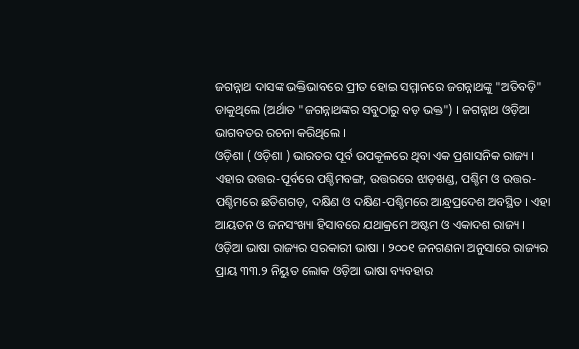ଜଗନ୍ନାଥ ଦାସଙ୍କ ଭକ୍ତିଭାବରେ ପ୍ରୀତ ହୋଇ ସମ୍ମାନରେ ଜଗନ୍ନାଥଙ୍କୁ "ଅତିବଡ଼ି" ଡାକୁଥିଲେ (ଅର୍ଥାତ "ଜଗନ୍ନାଥଙ୍କର ସବୁଠାରୁ ବଡ଼ ଭକ୍ତ") । ଜଗନ୍ନାଥ ଓଡ଼ିଆ ଭାଗବତର ରଚନା କରିଥିଲେ ।
ଓଡ଼ିଶା ( ଓଡ଼ିଶା ) ଭାରତର ପୂର୍ବ ଉପକୂଳରେ ଥିବା ଏକ ପ୍ରଶାସନିକ ରାଜ୍ୟ । ଏହାର ଉତ୍ତର-ପୂର୍ବରେ ପଶ୍ଚିମବଙ୍ଗ, ଉତ୍ତରରେ ଝାଡ଼ଖଣ୍ଡ, ପଶ୍ଚିମ ଓ ଉତ୍ତର-ପଶ୍ଚିମରେ ଛତିଶଗଡ଼, ଦକ୍ଷିଣ ଓ ଦକ୍ଷିଣ-ପଶ୍ଚିମରେ ଆନ୍ଧ୍ରପ୍ରଦେଶ ଅବସ୍ଥିତ । ଏହା ଆୟତନ ଓ ଜନସଂଖ୍ୟା ହିସାବରେ ଯଥାକ୍ରମେ ଅଷ୍ଟମ ଓ ଏକାଦଶ ରାଜ୍ୟ । ଓଡ଼ିଆ ଭାଷା ରାଜ୍ୟର ସରକାରୀ ଭାଷା । ୨୦୦୧ ଜନଗଣନା ଅନୁସାରେ ରାଜ୍ୟର ପ୍ରାୟ ୩୩.୨ ନିୟୁତ ଲୋକ ଓଡ଼ିଆ ଭାଷା ବ୍ୟବହାର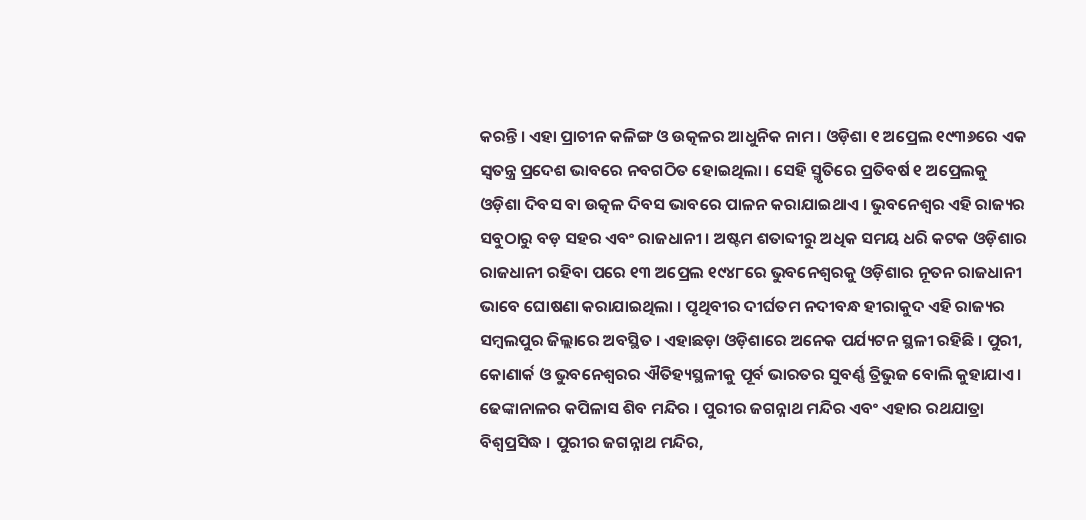କରନ୍ତି । ଏହା ପ୍ରାଚୀନ କଳିଙ୍ଗ ଓ ଉତ୍କଳର ଆଧୁନିକ ନାମ । ଓଡ଼ିଶା ୧ ଅପ୍ରେଲ ୧୯୩୬ରେ ଏକ ସ୍ୱତନ୍ତ୍ର ପ୍ରଦେଶ ଭାବରେ ନବଗଠିତ ହୋଇଥିଲା । ସେହି ସ୍ମୃତିରେ ପ୍ରତିବର୍ଷ ୧ ଅପ୍ରେଲକୁ ଓଡ଼ିଶା ଦିବସ ବା ଉତ୍କଳ ଦିବସ ଭାବରେ ପାଳନ କରାଯାଇଥାଏ । ଭୁବନେଶ୍ୱର ଏହି ରାଜ୍ୟର ସବୁଠାରୁ ବଡ଼ ସହର ଏବଂ ରାଜଧାନୀ । ଅଷ୍ଟମ ଶତାବ୍ଦୀରୁ ଅଧିକ ସମୟ ଧରି କଟକ ଓଡ଼ିଶାର ରାଜଧାନୀ ରହିବା ପରେ ୧୩ ଅପ୍ରେଲ ୧୯୪୮ରେ ଭୁବନେଶ୍ୱରକୁ ଓଡ଼ିଶାର ନୂତନ ରାଜଧାନୀ ଭାବେ ଘୋଷଣା କରାଯାଇଥିଲା । ପୃଥିବୀର ଦୀର୍ଘତମ ନଦୀବନ୍ଧ ହୀରାକୁଦ ଏହି ରାଜ୍ୟର ସମ୍ବଲପୁର ଜିଲ୍ଲାରେ ଅବସ୍ଥିତ । ଏହାଛଡ଼ା ଓଡ଼ିଶାରେ ଅନେକ ପର୍ଯ୍ୟଟନ ସ୍ଥଳୀ ରହିଛି । ପୁରୀ, କୋଣାର୍କ ଓ ଭୁବନେଶ୍ୱରର ଐତିହ୍ୟସ୍ଥଳୀକୁ ପୂର୍ବ ଭାରତର ସୁବର୍ଣ୍ଣ ତ୍ରିଭୁଜ ବୋଲି କୁହାଯାଏ । ଢେଙ୍କାନାଳର କପିଳାସ ଶିବ ମନ୍ଦିର । ପୁରୀର ଜଗନ୍ନାଥ ମନ୍ଦିର ଏବଂ ଏହାର ରଥଯାତ୍ରା ବିଶ୍ୱପ୍ରସିଦ୍ଧ । ପୁରୀର ଜଗନ୍ନାଥ ମନ୍ଦିର,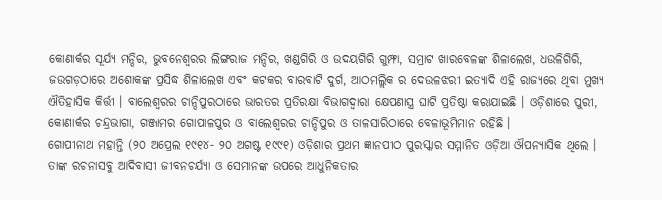କୋଣାର୍କର ସୂର୍ଯ୍ୟ ମନ୍ଦିର, ଭୁବନେଶ୍ୱରର ଲିଙ୍ଗରାଜ ମନ୍ଦିର, ଖଣ୍ଡଗିରି ଓ ଉଦୟଗିରି ଗୁମ୍ଫା, ସମ୍ରାଟ ଖାରବେଳଙ୍କ ଶିଳାଲେଖ, ଧଉଳିଗିରି, ଜଉଗଡ଼ଠାରେ ଅଶୋକଙ୍କ ପ୍ରସିଦ୍ଧ ଶିଳାଲେଖ ଏବଂ କଟକର ବାରବାଟି ଦୁର୍ଗ, ଆଠମଲ୍ଲିକ ର ଦେଉଳଝରୀ ଇତ୍ୟାଦି ଏହି ରାଜ୍ୟରେ ଥିବା ମୁଖ୍ୟ ଐତିହାସିକ କିର୍ତ୍ତୀ । ବାଲେଶ୍ୱରର ଚାନ୍ଦିପୁରଠାରେ ଭାରତର ପ୍ରତିରକ୍ଷା ବିଭାଗଦ୍ୱାରା କ୍ଷେପଣାସ୍ତ୍ର ଘାଟି ପ୍ରତିଷ୍ଠା କରାଯାଇଛି । ଓଡ଼ିଶାରେ ପୁରୀ, କୋଣାର୍କର ଚନ୍ଦ୍ରଭାଗା, ଗଞ୍ଜାମର ଗୋପାଳପୁର ଓ ବାଲେଶ୍ୱରର ଚାନ୍ଦିପୁର ଓ ତାଳସାରିଠାରେ ବେଳାଭୂମିମାନ ରହିଛି ।
ଗୋପୀନାଥ ମହାନ୍ତି (୨୦ ଅପ୍ରେଲ ୧୯୧୪- ୨୦ ଅଗଷ୍ଟ ୧୯୯୧) ଓଡ଼ିଶାର ପ୍ରଥମ ଜ୍ଞାନପୀଠ ପୁରସ୍କାର ସମ୍ମାନିତ ଓଡ଼ିଆ ଔପନ୍ୟାସିକ ଥିଲେ । ତାଙ୍କ ରଚନାସବୁ ଆଦିବାସୀ ଜୀବନଚର୍ଯ୍ୟା ଓ ସେମାନଙ୍କ ଉପରେ ଆଧୁନିକତାର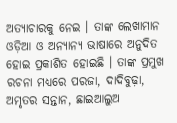ଅତ୍ୟାଚାରକୁ ନେଇ । ତାଙ୍କ ଲେଖାମାନ ଓଡ଼ିଆ ଓ ଅନ୍ୟାନ୍ୟ ଭାଷାରେ ଅନୁଦିତ ହୋଇ ପ୍ରକାଶିତ ହୋଇଛି । ତାଙ୍କ ପ୍ରମୁଖ ରଚନା ମଧ୍ୟରେ ପରଜା, ଦାଦିବୁଢ଼ା, ଅମୃତର ସନ୍ତାନ, ଛାଇଆଲୁଅ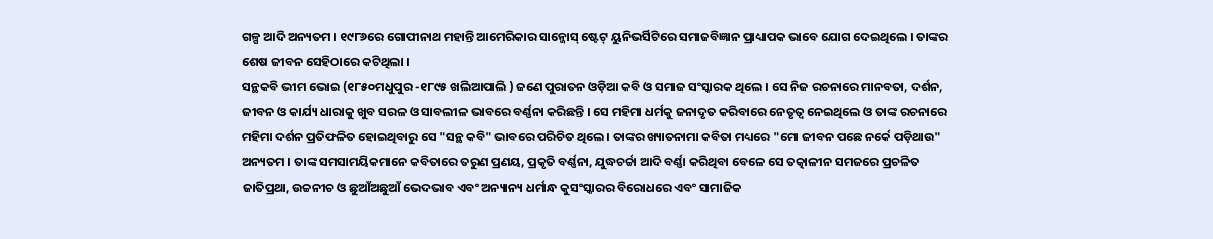ଗଳ୍ପ ଆଦି ଅନ୍ୟତମ । ୧୯୮୬ରେ ଗୋପୀନାଥ ମହାନ୍ତି ଆମେରିକାର ସାନ୍ଜୋସ୍ ଷ୍ଟେଟ୍ ୟୁନିଭର୍ସିଟିରେ ସମାଜବିଜ୍ଞାନ ପ୍ରାଧ୍ୟାପକ ଭାବେ ଯୋଗ ଦେଇଥିଲେ । ତାଙ୍କର ଶେଷ ଜୀବନ ସେହିଠାରେ କଟିଥିଲା ।
ସନ୍ଥକବି ଭୀମ ଭୋଇ (୧୮୫୦ମଧୁପୁର -୧୮୯୫ ଖଲିଆପାଲି ) ଜଣେ ପୁରାତନ ଓଡ଼ିଆ କବି ଓ ସମାଜ ସଂସ୍କାରକ ଥିଲେ । ସେ ନିଜ ରଚନାରେ ମାନବତା, ଦର୍ଶନ, ଜୀବନ ଓ କାର୍ଯ୍ୟ ଧାରାକୁ ଖୁବ ସରଳ ଓ ସାବଲୀଳ ଭାବରେ ବର୍ଣ୍ଣନା କରିଛନ୍ତି । ସେ ମହିମା ଧର୍ମକୁ ଜନାଦୃତ କରିବାରେ ନେତୃତ୍ୱ ନେଇଥିଲେ ଓ ତାଙ୍କ ରଚନାରେ ମହିମା ଦର୍ଶନ ପ୍ରତିଫଳିତ ହୋଇଥିବାରୁ ସେ "ସନ୍ଥ କବି" ଭାବରେ ପରିଚିତ ଥିଲେ । ତାଙ୍କର ଖ୍ୟାତନାମା କବିତା ମଧ୍ୟରେ "ମୋ ଜୀବନ ପଛେ ନର୍କେ ପଡ଼ିଥାଉ" ଅନ୍ୟତମ । ତାଙ୍କ ସମସାମୟିକମାନେ କବିତାରେ ତରୁଣ ପ୍ରଣୟ, ପ୍ରକୃତି ବର୍ଣ୍ଣନା, ଯୁଦ୍ଧଚର୍ଚ୍ଚା ଆଦି ବର୍ଣ୍ଣା କରିଥିବା ବେଳେ ସେ ତତ୍କାଳୀନ ସମଜରେ ପ୍ରଚଳିତ ଜାତିପ୍ରଥା, ଉଚ୍ଚନୀଚ ଓ ଛୁଆଁଅଛୁଆଁ ଭେଦଭାବ ଏବଂ ଅନ୍ୟାନ୍ୟ ଧର୍ମାନ୍ଧ କୁସଂସ୍କାରର ବିରୋଧରେ ଏବଂ ସାମାଜିକ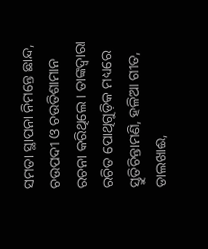ସମତା ସ୍ଥାପନା ନିମନ୍ତେ ଛାନ୍ଦ, ଚଉପଦୀ ଓ ଚଉତିଶାମାନ ରଚନା କରିଥିଲେ । ତାଙ୍କଦ୍ୱାରା ରଚିତ ପୋଥିଗୁଡ଼ିକ ମଧ୍ୟରେ ସ୍ତୁତିଚିନ୍ତାମଣି, ହଳିଆ ଗୀତ, ଡାଲଖାଈ,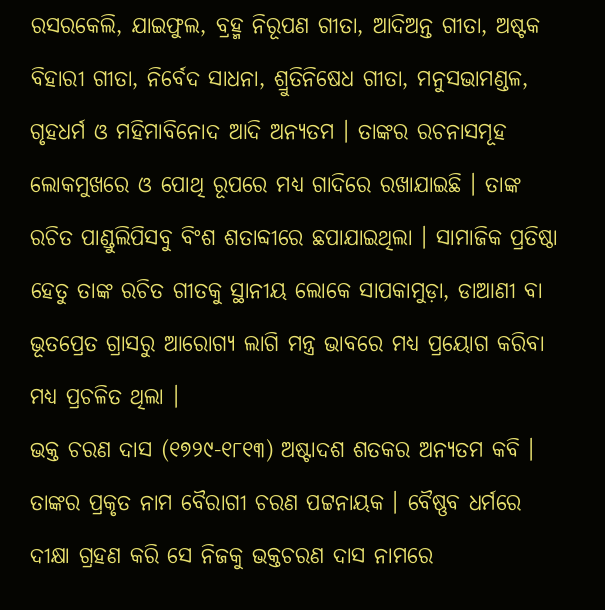ରସରକେଲି, ଯାଇଫୁଲ, ବ୍ରହ୍ମ ନିରୂପଣ ଗୀତା, ଆଦିଅନ୍ତ ଗୀତା, ଅଷ୍ଟକ ବିହାରୀ ଗୀତା, ନିର୍ବେଦ ସାଧନା, ଶ୍ରୁତିନିଷେଧ ଗୀତା, ମନୁସଭାମଣ୍ଡଳ, ଗୃହଧର୍ମ ଓ ମହିମାବିନୋଦ ଆଦି ଅନ୍ୟତମ । ତାଙ୍କର ରଚନାସମୂହ ଲୋକମୁଖରେ ଓ ପୋଥି ରୂପରେ ମଧ୍ୟ ଗାଦିରେ ରଖାଯାଇଛି । ତାଙ୍କ ରଚିତ ପାଣ୍ଡୁଲିପିସବୁ ବିଂଶ ଶତାବ୍ଦୀରେ ଛପାଯାଇଥିଲା । ସାମାଜିକ ପ୍ରତିଷ୍ଠା ହେତୁ ତାଙ୍କ ରଚିତ ଗୀତକୁ ସ୍ଥାନୀୟ ଲୋକେ ସାପକାମୁଡ଼ା, ଡାଆଣୀ ବା ଭୂତପ୍ରେତ ଗ୍ରାସରୁ ଆରୋଗ୍ୟ ଲାଗି ମନ୍ତ୍ର ଭାବରେ ମଧ୍ୟ ପ୍ରୟୋଗ କରିବା ମଧ୍ୟ ପ୍ରଚଳିତ ଥିଲା ।
ଭକ୍ତ ଚରଣ ଦାସ (୧୭୨୯-୧୮୧୩) ଅଷ୍ଟାଦଶ ଶତକର ଅନ୍ୟତମ କବି । ତାଙ୍କର ପ୍ରକୃତ ନାମ ବୈରାଗୀ ଚରଣ ପଟ୍ଟନାୟକ । ବୈଷ୍ଣବ ଧର୍ମରେ ଦୀକ୍ଷା ଗ୍ରହଣ କରି ସେ ନିଜକୁ ଭକ୍ତଚରଣ ଦାସ ନାମରେ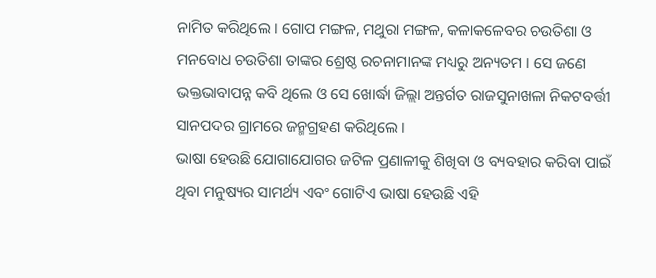ନାମିତ କରିଥିଲେ । ଗୋପ ମଙ୍ଗଳ, ମଥୁରା ମଙ୍ଗଳ, କଳାକଳେବର ଚଉତିଶା ଓ ମନବୋଧ ଚଉତିଶା ତାଙ୍କର ଶ୍ରେଷ୍ଠ ରଚନାମାନଙ୍କ ମଧ୍ୟରୁ ଅନ୍ୟତମ । ସେ ଜଣେ ଭକ୍ତଭାବାପନ୍ନ କବି ଥିଲେ ଓ ସେ ଖୋର୍ଦ୍ଧା ଜିଲ୍ଲା ଅନ୍ତର୍ଗତ ରାଜସୁନାଖଳା ନିକଟବର୍ତ୍ତୀ ସାନପଦର ଗ୍ରାମରେ ଜନ୍ମଗ୍ରହଣ କରିଥିଲେ ।
ଭାଷା ହେଉଛି ଯୋଗାଯୋଗର ଜଟିଳ ପ୍ରଣାଳୀକୁ ଶିଖିବା ଓ ବ୍ୟବହାର କରିବା ପାଇଁ ଥିବା ମନୁଷ୍ୟର ସାମର୍ଥ୍ୟ ଏବଂ ଗୋଟିଏ ଭାଷା ହେଉଛି ଏହି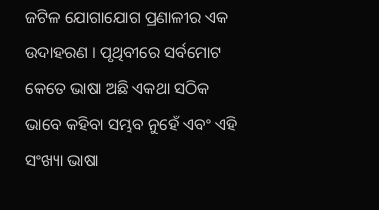ଜଟିଳ ଯୋଗାଯୋଗ ପ୍ରଣାଳୀର ଏକ ଉଦାହରଣ । ପୃଥିବୀରେ ସର୍ବମୋଟ କେତେ ଭାଷା ଅଛି ଏକଥା ସଠିକ ଭାବେ କହିବା ସମ୍ଭବ ନୁହେଁ ଏବଂ ଏହି ସଂଖ୍ୟା ଭାଷା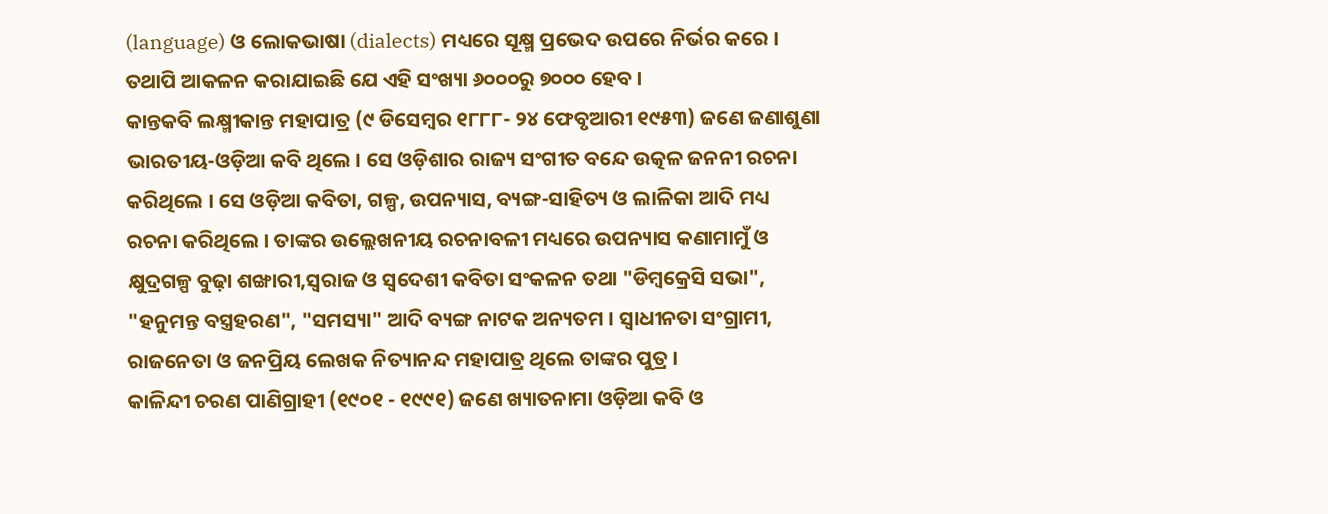(language) ଓ ଲୋକଭାଷା (dialects) ମଧ୍ୟରେ ସୂକ୍ଷ୍ମ ପ୍ରଭେଦ ଉପରେ ନିର୍ଭର କରେ । ତଥାପି ଆକଳନ କରାଯାଇଛି ଯେ ଏହି ସଂଖ୍ୟା ୬୦୦୦ରୁ ୭୦୦୦ ହେବ ।
କାନ୍ତକବି ଲକ୍ଷ୍ମୀକାନ୍ତ ମହାପାତ୍ର (୯ ଡିସେମ୍ବର ୧୮୮୮- ୨୪ ଫେବୃଆରୀ ୧୯୫୩) ଜଣେ ଜଣାଶୁଣା ଭାରତୀୟ-ଓଡ଼ିଆ କବି ଥିଲେ । ସେ ଓଡ଼ିଶାର ରାଜ୍ୟ ସଂଗୀତ ବନ୍ଦେ ଉତ୍କଳ ଜନନୀ ରଚନା କରିଥିଲେ । ସେ ଓଡ଼ିଆ କବିତା, ଗଳ୍ପ, ଉପନ୍ୟାସ, ବ୍ୟଙ୍ଗ-ସାହିତ୍ୟ ଓ ଲାଳିକା ଆଦି ମଧ୍ୟ ରଚନା କରିଥିଲେ । ତାଙ୍କର ଉଲ୍ଲେଖନୀୟ ରଚନାବଳୀ ମଧ୍ୟରେ ଉପନ୍ୟାସ କଣାମାମୁଁ ଓ କ୍ଷୁଦ୍ରଗଳ୍ପ ବୁଢ଼ା ଶଙ୍ଖାରୀ,ସ୍ୱରାଜ ଓ ସ୍ୱଦେଶୀ କବିତା ସଂକଳନ ତଥା "ଡିମ୍ବକ୍ରେସି ସଭା", "ହନୁମନ୍ତ ବସ୍ତ୍ରହରଣ", "ସମସ୍ୟା" ଆଦି ବ୍ୟଙ୍ଗ ନାଟକ ଅନ୍ୟତମ । ସ୍ୱାଧୀନତା ସଂଗ୍ରାମୀ, ରାଜନେତା ଓ ଜନପ୍ରିୟ ଲେଖକ ନିତ୍ୟାନନ୍ଦ ମହାପାତ୍ର ଥିଲେ ତାଙ୍କର ପୁତ୍ର ।
କାଳିନ୍ଦୀ ଚରଣ ପାଣିଗ୍ରାହୀ (୧୯୦୧ - ୧୯୯୧) ଜଣେ ଖ୍ୟାତନାମା ଓଡ଼ିଆ କବି ଓ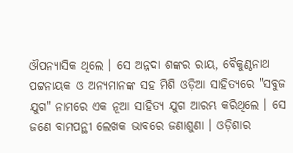ଔପନ୍ୟାସିକ ଥିଲେ । ସେ ଅନ୍ନଦା ଶଙ୍କର ରାୟ, ବୈକୁଣ୍ଠନାଥ ପଟ୍ଟନାୟକ ଓ ଅନ୍ୟମାନଙ୍କ ସହ ମିଶି ଓଡ଼ିଆ ସାହିତ୍ୟରେ "ସବୁଜ ଯୁଗ" ନାମରେ ଏକ ନୂଆ ସାହିତ୍ୟ ଯୁଗ ଆରମ୍ଭ କରିଥିଲେ । ସେ ଜଣେ ବାମପନ୍ଥୀ ଲେଖକ ଭାବରେ ଜଣାଶୁଣା । ଓଡ଼ିଶାର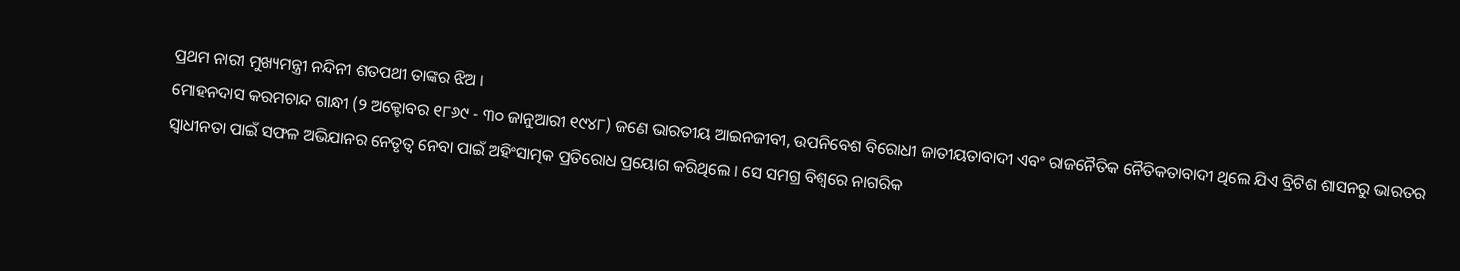ପ୍ରଥମ ନାରୀ ମୁଖ୍ୟମନ୍ତ୍ରୀ ନନ୍ଦିନୀ ଶତପଥୀ ତାଙ୍କର ଝିଅ ।
ମୋହନଦାସ କରମଚାନ୍ଦ ଗାନ୍ଧୀ (୨ ଅକ୍ଟୋବର ୧୮୬୯ - ୩୦ ଜାନୁଆରୀ ୧୯୪୮) ଜଣେ ଭାରତୀୟ ଆଇନଜୀବୀ, ଉପନିବେଶ ବିରୋଧୀ ଜାତୀୟତାବାଦୀ ଏବଂ ରାଜନୈତିକ ନୈତିକତାବାଦୀ ଥିଲେ ଯିଏ ବ୍ରିଟିଶ ଶାସନରୁ ଭାରତର ସ୍ୱାଧୀନତା ପାଇଁ ସଫଳ ଅଭିଯାନର ନେତୃତ୍ୱ ନେବା ପାଇଁ ଅହିଂସାତ୍ମକ ପ୍ରତିରୋଧ ପ୍ରୟୋଗ କରିଥିଲେ । ସେ ସମଗ୍ର ବିଶ୍ୱରେ ନାଗରିକ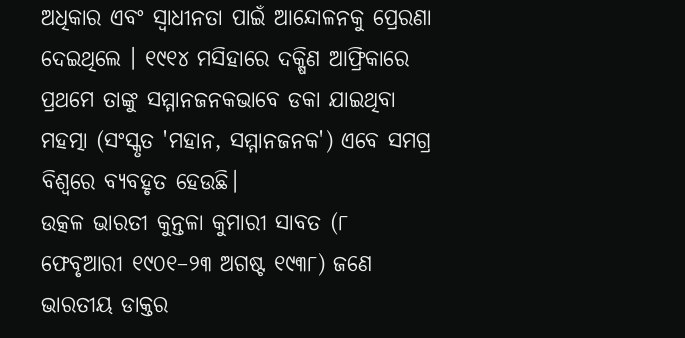ଅଧିକାର ଏବଂ ସ୍ୱାଧୀନତା ପାଇଁ ଆନ୍ଦୋଳନକୁ ପ୍ରେରଣା ଦେଇଥିଲେ । ୧୯୧୪ ମସିହାରେ ଦକ୍ଷିଣ ଆଫ୍ରିକାରେ ପ୍ରଥମେ ତାଙ୍କୁ ସମ୍ମାନଜନକଭାବେ ଡକା ଯାଇଥିବା ମହତ୍ମା (ସଂସ୍କୃତ 'ମହାନ, ସମ୍ମାନଜନକ') ଏବେ ସମଗ୍ର ବିଶ୍ୱରେ ବ୍ୟବହୃତ ହେଉଛି।
ଉତ୍କଳ ଭାରତୀ କୁନ୍ତଳା କୁମାରୀ ସାବତ (୮ ଫେବୃଆରୀ ୧୯୦୧–୨୩ ଅଗଷ୍ଟ ୧୯୩୮) ଜଣେ ଭାରତୀୟ ଡାକ୍ତର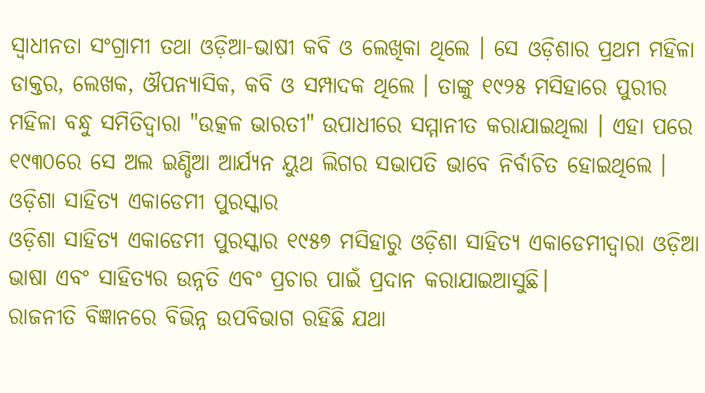ସ୍ୱାଧୀନତା ସଂଗ୍ରାମୀ ତଥା ଓଡ଼ିଆ-ଭାଷୀ କବି ଓ ଲେଖିକା ଥିଲେ । ସେ ଓଡ଼ିଶାର ପ୍ରଥମ ମହିଳା ଡାକ୍ତର, ଲେଖକ, ଔପନ୍ୟାସିକ, କବି ଓ ସମ୍ପାଦକ ଥିଲେ । ତାଙ୍କୁ ୧୯୨୫ ମସିହାରେ ପୁରୀର ମହିଳା ବନ୍ଧୁ ସମିତିଦ୍ୱାରା "ଉତ୍କଳ ଭାରତୀ" ଉପାଧୀରେ ସମ୍ମାନୀତ କରାଯାଇଥିଲା । ଏହା ପରେ ୧୯୩୦ରେ ସେ ଅଲ ଇଣ୍ଡିଆ ଆର୍ଯ୍ୟନ ୟୁଥ ଲିଗର ସଭାପତି ଭାବେ ନିର୍ବାଚିତ ହୋଇଥିଲେ ।
ଓଡ଼ିଶା ସାହିତ୍ୟ ଏକାଡେମୀ ପୁରସ୍କାର
ଓଡ଼ିଶା ସାହିତ୍ୟ ଏକାଡେମୀ ପୁରସ୍କାର ୧୯୫୭ ମସିହାରୁ ଓଡ଼ିଶା ସାହିତ୍ୟ ଏକାଡେମୀଦ୍ୱାରା ଓଡ଼ିଆ ଭାଷା ଏବଂ ସାହିତ୍ୟର ଉନ୍ନତି ଏବଂ ପ୍ରଚାର ପାଇଁ ପ୍ରଦାନ କରାଯାଇଆସୁଛି।
ରାଜନୀତି ବିଜ୍ଞାନରେ ବିଭିନ୍ନ ଉପବିଭାଗ ରହିଛି ଯଥା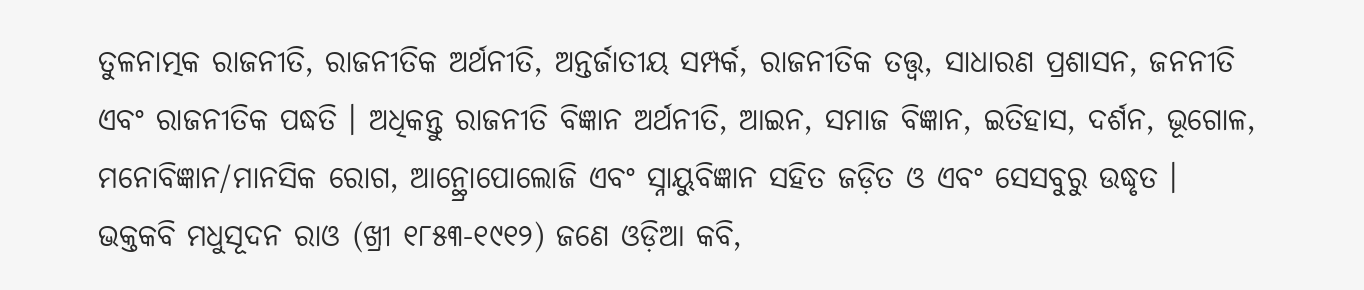ତୁଳନାତ୍ମକ ରାଜନୀତି, ରାଜନୀତିକ ଅର୍ଥନୀତି, ଅନ୍ତର୍ଜାତୀୟ ସମ୍ପର୍କ, ରାଜନୀତିକ ତତ୍ତ୍ୱ, ସାଧାରଣ ପ୍ରଶାସନ, ଜନନୀତି ଏବଂ ରାଜନୀତିକ ପଦ୍ଧତି । ଅଧିକନ୍ତୁ ରାଜନୀତି ବିଜ୍ଞାନ ଅର୍ଥନୀତି, ଆଇନ, ସମାଜ ବିଜ୍ଞାନ, ଇତିହାସ, ଦର୍ଶନ, ଭୂଗୋଳ, ମନୋବିଜ୍ଞାନ/ମାନସିକ ରୋଗ, ଆନ୍ଥ୍ରୋପୋଲୋଜି ଏବଂ ସ୍ନାୟୁବିଜ୍ଞାନ ସହିତ ଜଡ଼ିତ ଓ ଏବଂ ସେସବୁରୁ ଉଦ୍ଧୃତ ।
ଭକ୍ତକବି ମଧୁସୂଦନ ରାଓ (ଖ୍ରୀ ୧୮୫୩-୧୯୧୨) ଜଣେ ଓଡ଼ିଆ କବି,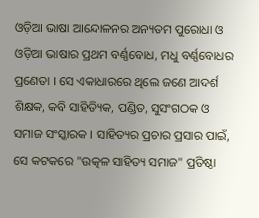ଓଡ଼ିଆ ଭାଷା ଆନ୍ଦୋଳନର ଅନ୍ୟତମ ପୁରୋଧା ଓ ଓଡ଼ିଆ ଭାଷାର ପ୍ରଥମ ବର୍ଣ୍ଣବୋଧ, ମଧୁ ବର୍ଣ୍ଣବୋଧର ପ୍ରଣେତା । ସେ ଏକାଧାରରେ ଥିଲେ ଜଣେ ଆଦର୍ଶ ଶିକ୍ଷକ, କବି ସାହିତ୍ୟିକ, ପଣ୍ଡିତ, ସୁସଂଗଠକ ଓ ସମାଜ ସଂସ୍କାରକ । ସାହିତ୍ୟର ପ୍ରଚାର ପ୍ରସାର ପାଇଁ, ସେ କଟକରେ "ଉତ୍କଳ ସାହିତ୍ୟ ସମାଜ" ପ୍ରତିଷ୍ଠା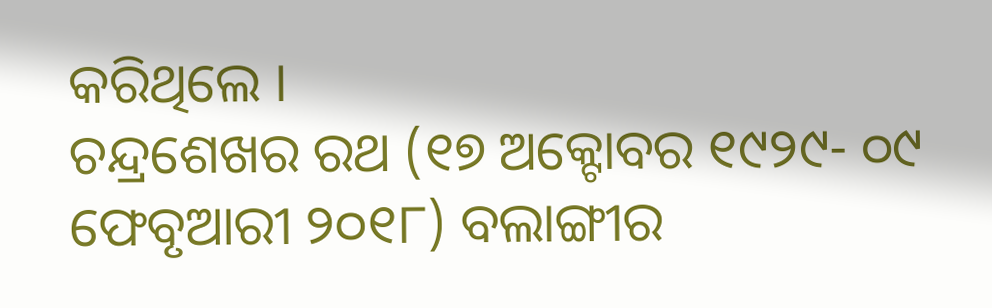କରିଥିଲେ ।
ଚନ୍ଦ୍ରଶେଖର ରଥ (୧୭ ଅକ୍ଟୋବର ୧୯୨୯- ୦୯ ଫେବୃଆରୀ ୨୦୧୮) ବଲାଙ୍ଗୀର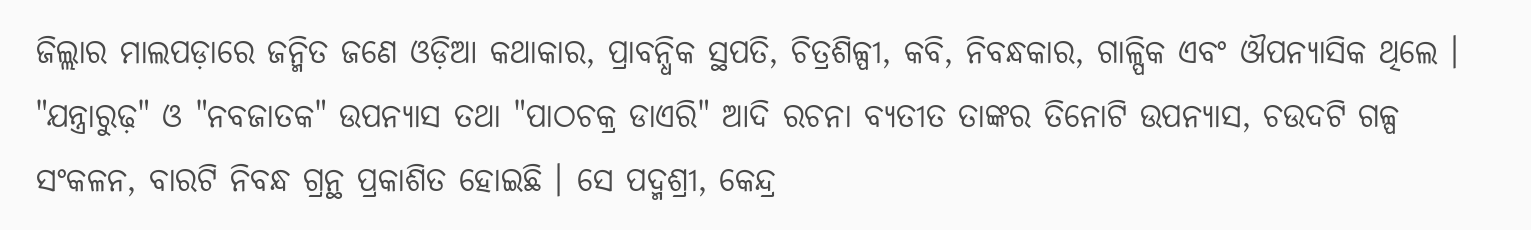ଜିଲ୍ଲାର ମାଲପଡ଼ାରେ ଜନ୍ମିତ ଜଣେ ଓଡ଼ିଆ କଥାକାର, ପ୍ରାବନ୍ଧିକ ସ୍ଥପତି, ଚିତ୍ରଶିଳ୍ପୀ, କବି, ନିବନ୍ଧକାର, ଗାଳ୍ପିକ ଏବଂ ଔପନ୍ୟାସିକ ଥିଲେ । "ଯନ୍ତ୍ରାରୁଢ଼" ଓ "ନବଜାତକ" ଉପନ୍ୟାସ ତଥା "ପାଠଚକ୍ର ଡାଏରି" ଆଦି ରଚନା ବ୍ୟତୀତ ତାଙ୍କର ତିନୋଟି ଉପନ୍ୟାସ, ଚଉଦଟି ଗଳ୍ପ ସଂକଳନ, ବାରଟି ନିବନ୍ଧ ଗ୍ରନ୍ଥ ପ୍ରକାଶିତ ହୋଇଛି । ସେ ପଦ୍ମଶ୍ରୀ, କେନ୍ଦ୍ର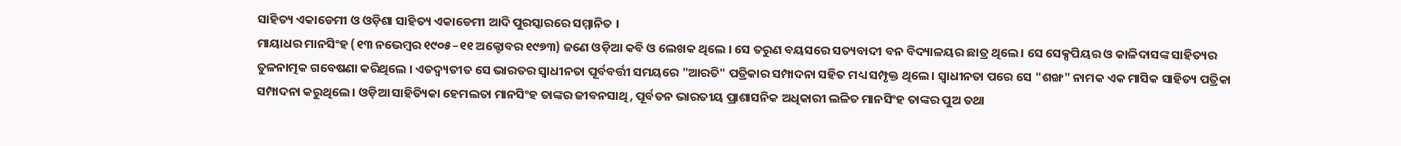ସାହିତ୍ୟ ଏକାଡେମୀ ଓ ଓଡ଼ିଶା ସାହିତ୍ୟ ଏକାଡେମୀ ଆଦି ପୁରସ୍କାରରେ ସମ୍ମାନିତ ।
ମାୟାଧର ମାନସିଂହ (୧୩ ନଭେମ୍ବର ୧୯୦୫–୧୧ ଅକ୍ଟୋବର ୧୯୭୩) ଜଣେ ଓଡ଼ିଆ କବି ଓ ଲେଖକ ଥିଲେ । ସେ ତରୁଣ ବୟସରେ ସତ୍ୟବାଦୀ ବନ ବିଦ୍ୟାଳୟର ଛାତ୍ର ଥିଲେ । ସେ ସେକ୍ସପିୟର ଓ କାଳିଦାସଙ୍କ ସାହିତ୍ୟର ତୁଳନାତ୍ମକ ଗବେଷଣା କରିଥିଲେ । ଏତଦ୍ବ୍ୟତୀତ ସେ ଭାରତର ସ୍ୱାଧୀନତା ପୂର୍ବବର୍ତ୍ତୀ ସମୟରେ "ଆରତି" ପତ୍ରିକାର ସମ୍ପାଦନା ସହିତ ମଧ୍ୟ ସମ୍ପୃକ୍ତ ଥିଲେ । ସ୍ୱାଧୀନତା ପରେ ସେ "ଶଙ୍ଖ" ନାମକ ଏକ ମାସିକ ସାହିତ୍ୟ ପତ୍ରିକା ସମ୍ପାଦନା କରୁଥିଲେ । ଓଡ଼ିଆ ସାହିତ୍ୟିକା ହେମଲତା ମାନସିଂହ ତାଙ୍କର ଜୀବନସାଥି, ପୂର୍ବତନ ଭାରତୀୟ ପ୍ରାଶାସନିକ ଅଧିକାରୀ ଲଳିତ ମାନସିଂହ ତାଙ୍କର ପୁଅ ତଥା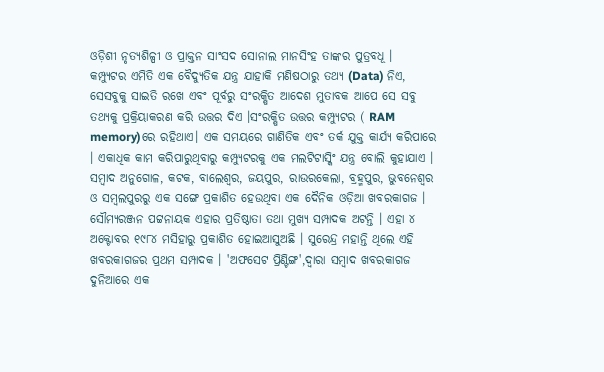ଓଡ଼ିଶୀ ନୃତ୍ୟଶିଳ୍ପୀ ଓ ପ୍ରାକ୍ତନ ସାଂସଦ ସୋନାଲ ମାନସିଂହ ତାଙ୍କର ପୁତ୍ରବଧୂ ।
କମ୍ପ୍ୟୁଟର ଏମିତି ଏକ ବୈଦ୍ୟୁତିକ ଯନ୍ତ୍ର ଯାହାକି ମଣିଷଠାରୁ ତଥ୍ୟ (Data) ନିଏ, ସେସବୁକୁ ସାଇତି ରଖେ ଏବଂ ପୂର୍ବରୁ ସଂରକ୍ଷିତ ଆଦେଶ ମୁତାବକ ଆପେ ସେ ସବୁ ତଥ୍ୟକୁ ପ୍ରକ୍ରିୟାକରଣ କରି ଉତ୍ତର ଦିଏ ।ସଂରକ୍ଷିତ ଉତ୍ତର କମ୍ପ୍ୟୁଟର ( RAM memory)ରେ ରହିଥାଏ। ଏକ ସମୟରେ ଗାଣିତିକ ଏବଂ ତର୍କ ଯୁକ୍ତ କାର୍ଯ୍ୟ କରିପାରେ । ଏକାଧିକ କାମ କରିପାରୁଥିବାରୁ କମ୍ପ୍ୟୁଟରକୁ ଏକ ମଲଟିଟାସ୍କିଂ ଯନ୍ତ୍ର ବୋଲି କୁହାଯାଏ ।
ସମ୍ବାଦ ଅନୁଗୋଳ, କଟକ, ବାଲେଶ୍ୱର, ଜୟପୁର, ରାଉରକେଲା, ବ୍ରହ୍ମପୁର, ଭୁବନେଶ୍ୱର ଓ ସମ୍ବଲପୁରରୁ ଏକ ସଙ୍ଗେ ପ୍ରକାଶିତ ହେଉଥିବା ଏକ ଦୈନିକ ଓଡ଼ିଆ ଖବରକାଗଜ । ସୌମ୍ୟରଞ୍ଜନ ପଟ୍ଟନାୟକ ଏହାର ପ୍ରତିଷ୍ଠାତା ତଥା ମୁଖ୍ୟ ସମ୍ପାଦକ ଅଟନ୍ତି । ଏହା ୪ ଅକ୍ଟୋବର ୧୯୮୪ ମସିହାରୁ ପ୍ରକାଶିତ ହୋଇଆସୁଅଛି । ସୁରେନ୍ଦ୍ର ମହାନ୍ତି ଥିଲେ ଏହି ଖବରକାଗଜର ପ୍ରଥମ ସମ୍ପାଦକ । 'ଅଫସେଟ ପ୍ରିଣ୍ଟିଙ୍ଗ',ଦ୍ୱାରା ସମ୍ବାଦ ଖବରକାଗଜ ଦୁନିଆରେ ଏକ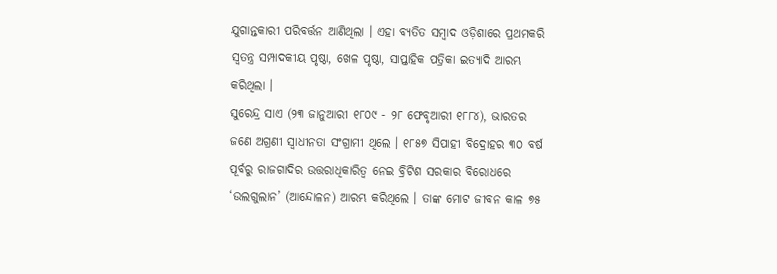ଯୁଗାନ୍ତକାରୀ ପରିବର୍ତ୍ତନ ଆଣିଥିଲା । ଏହା ବ୍ୟତିତ ସମ୍ବାଦ ଓଡ଼ିଶାରେ ପ୍ରଥମକରି ସ୍ୱତନ୍ତ୍ର ସମ୍ପାଦକୀୟ ପୃଷ୍ଠା, ଖେଳ ପୃଷ୍ଠା, ସାପ୍ତାହିକ ପତ୍ରିକା ଇତ୍ୟାଦି ଆରମ୍ଭ କରିଥିଲା ।
ସୁରେନ୍ଦ୍ର ସାଏ (୨୩ ଜାନୁଆରୀ ୧୮୦୯ - ୨୮ ଫେବୃଆରୀ ୧୮୮୪), ଭାରତର ଜଣେ ଅଗ୍ରଣୀ ସ୍ୱାଧୀନତା ସଂଗ୍ରାମୀ ଥିଲେ । ୧୮୫୭ ସିପାହୀ ବିଦ୍ରୋହର ୩୦ ବର୍ଷ ପୂର୍ବରୁ ରାଜଗାଦିର ଉତ୍ତରାଧିକାରିତ୍ୱ ନେଇ ବ୍ରିଟିଶ ସରକାର ବିରୋଧରେ ‘ଉଲଗୁଲାନ’ (ଆନ୍ଦୋଳନ) ଆରମ୍ଭ କରିଥିଲେ । ତାଙ୍କ ମୋଟ ଜୀବନ କାଳ ୭୫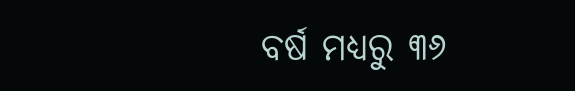ବର୍ଷ ମଧ୍ୟରୁ ୩୬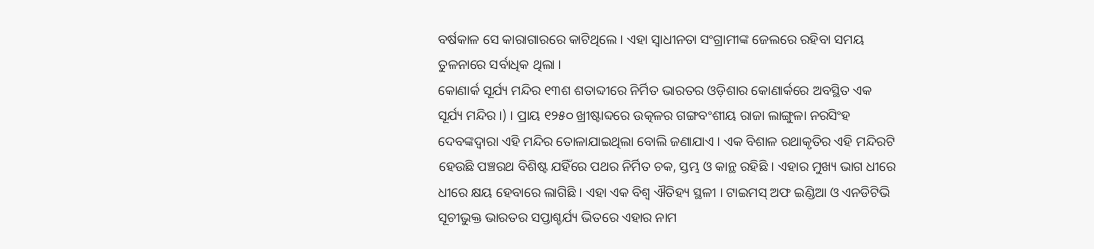ବର୍ଷକାଳ ସେ କାରାଗାରରେ କାଟିଥିଲେ । ଏହା ସ୍ୱାଧୀନତା ସଂଗ୍ରାମୀଙ୍କ ଜେଲରେ ରହିବା ସମୟ ତୁଳନାରେ ସର୍ବାଧିକ ଥିଲା ।
କୋଣାର୍କ ସୂର୍ଯ୍ୟ ମନ୍ଦିର ୧୩ଶ ଶତାବ୍ଦୀରେ ନିର୍ମିତ ଭାରତର ଓଡ଼ିଶାର କୋଣାର୍କରେ ଅବସ୍ଥିତ ଏକ ସୂର୍ଯ୍ୟ ମନ୍ଦିର ।) । ପ୍ରାୟ ୧୨୫୦ ଖ୍ରୀଷ୍ଟାବ୍ଦରେ ଉତ୍କଳର ଗଙ୍ଗବଂଶୀୟ ରାଜା ଲାଙ୍ଗୁଳା ନରସିଂହ ଦେବଙ୍କଦ୍ୱାରା ଏହି ମନ୍ଦିର ତୋଳାଯାଇଥିଲା ବୋଲି ଜଣାଯାଏ । ଏକ ବିଶାଳ ରଥାକୃତିର ଏହି ମନ୍ଦିରଟି ହେଉଛି ପଞ୍ଚରଥ ବିଶିଷ୍ଟ ଯହିଁରେ ପଥର ନିର୍ମିତ ଚକ, ସ୍ତମ୍ଭ ଓ କାନ୍ଥ ରହିଛି । ଏହାର ମୁଖ୍ୟ ଭାଗ ଧୀରେ ଧୀରେ କ୍ଷୟ ହେବାରେ ଲାଗିଛି । ଏହା ଏକ ବିଶ୍ୱ ଐତିହ୍ୟ ସ୍ଥଳୀ । ଟାଇମସ୍ ଅଫ ଇଣ୍ଡିଆ ଓ ଏନଡିଟିଭି ସୂଚୀଭୁକ୍ତ ଭାରତର ସପ୍ତାଶ୍ଚର୍ଯ୍ୟ ଭିତରେ ଏହାର ନାମ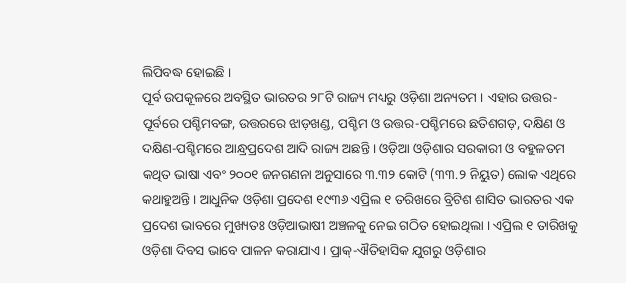ଲିପିବଦ୍ଧ ହୋଇଛି ।
ପୂର୍ବ ଉପକୂଳରେ ଅବସ୍ଥିତ ଭାରତର ୨୮ଟି ରାଜ୍ୟ ମଧ୍ୟରୁ ଓଡ଼ିଶା ଅନ୍ୟତମ । ଏହାର ଉତ୍ତର-ପୂର୍ବରେ ପଶ୍ଚିମବଙ୍ଗ, ଉତ୍ତରରେ ଝାଡ଼ଖଣ୍ଡ, ପଶ୍ଚିମ ଓ ଉତ୍ତର-ପଶ୍ଚିମରେ ଛତିଶଗଡ଼, ଦକ୍ଷିଣ ଓ ଦକ୍ଷିଣ-ପଶ୍ଚିମରେ ଆନ୍ଧ୍ରପ୍ରଦେଶ ଆଦି ରାଜ୍ୟ ଅଛନ୍ତି । ଓଡ଼ିଆ ଓଡ଼ିଶାର ସରକାରୀ ଓ ବହୁଳତମ କଥିତ ଭାଷା ଏବଂ ୨୦୦୧ ଜନଗଣନା ଅନୁସାରେ ୩.୩୨ କୋଟି (୩୩.୨ ନିୟୁତ) ଲୋକ ଏଥିରେ କଥାହୁଅନ୍ତି । ଆଧୁନିକ ଓଡ଼ିଶା ପ୍ରଦେଶ ୧୯୩୬ ଏପ୍ରିଲ ୧ ତରିଖରେ ବ୍ରିଟିଶ ଶାସିତ ଭାରତର ଏକ ପ୍ରଦେଶ ଭାବରେ ମୁଖ୍ୟତଃ ଓଡ଼ିଆଭାଷୀ ଅଞ୍ଚଳକୁ ନେଇ ଗଠିତ ହୋଇଥିଲା । ଏପ୍ରିଲ ୧ ତାରିଖକୁ ଓଡ଼ିଶା ଦିବସ ଭାବେ ପାଳନ କରାଯାଏ । ପ୍ରାକ୍-ଐତିହାସିକ ଯୁଗରୁ ଓଡ଼ିଶାର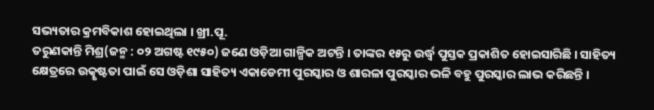ସଭ୍ୟତାର କ୍ରମବିକାଶ ହୋଇଥିଲା । ଖ୍ରୀ.ପୂ.
ତରୁଣକାନ୍ତି ମିଶ୍ର(ଜନ୍ମ : ୦୨ ଅଗଷ୍ଟ ୧୯୫୦) ଜଣେ ଓଡ଼ିଆ ଗାଳ୍ପିକ ଅଟନ୍ତି । ତାଙ୍କର ୧୫ରୁ ଉର୍ଦ୍ଧ୍ୱ ପୁସ୍ତକ ପ୍ରକାଶିତ ହୋଇସାରିଛି । ସାହିତ୍ୟ କ୍ଷେତ୍ରରେ ଉତ୍କୃଷ୍ଟତା ପାଇଁ ସେ ଓଡ଼ିଶା ସାହିତ୍ୟ ଏକାଡେମୀ ପୁରସ୍କାର ଓ ଶାରଳା ପୁରସ୍କାର ଭଳି ବହୁ ପୁରସ୍କାର ଲାଭ କରିଛନ୍ତି ।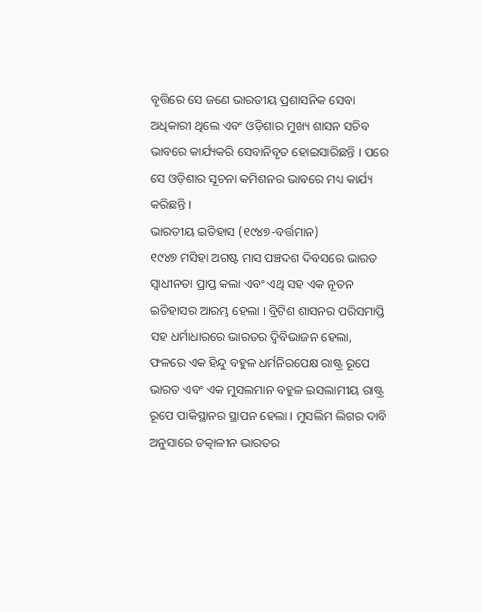ବୃତ୍ତିରେ ସେ ଜଣେ ଭାରତୀୟ ପ୍ରଶାସନିକ ସେବା ଅଧିକାରୀ ଥିଲେ ଏବଂ ଓଡ଼ିଶାର ମୁଖ୍ୟ ଶାସନ ସଚିବ ଭାବରେ କାର୍ଯ୍ୟକରି ସେବାନିବୃତ ହୋଇସାରିଛନ୍ତି । ପରେ ସେ ଓଡ଼ିଶାର ସୂଚନା କମିଶନର ଭାବରେ ମଧ୍ୟ କାର୍ଯ୍ୟ କରିଛନ୍ତି ।
ଭାରତୀୟ ଇତିହାସ (୧୯୪୭-ବର୍ତ୍ତମାନ)
୧୯୪୭ ମସିହା ଅଗଷ୍ଟ ମାସ ପଞ୍ଚଦଶ ଦିବସରେ ଭାରତ ସ୍ୱାଧୀନତା ପ୍ରାପ୍ତ କଲା ଏବଂ ଏଥି ସହ ଏକ ନୂତନ ଇତିହାସର ଆରମ୍ଭ ହେଲା । ବ୍ରିଟିଶ ଶାସନର ପରିସମାପ୍ତି ସହ ଧର୍ମାଧାରରେ ଭାରତର ଦ୍ୱିବିଭାଜନ ହେଲା, ଫଳରେ ଏକ ହିନ୍ଦୁ ବହୁଳ ଧର୍ମନିରପେକ୍ଷ ରାଷ୍ଟ୍ର ରୂପେ ଭାରତ ଏବଂ ଏକ ମୁସଲମାନ ବହୁଳ ଇସଲାମୀୟ ରାଷ୍ଟ୍ର ରୂପେ ପାକିସ୍ଥାନର ସ୍ଥାପନ ହେଲା । ମୁସଲିମ ଲିଗର ଦାବି ଅନୁସାରେ ତତ୍କାଳୀନ ଭାରତର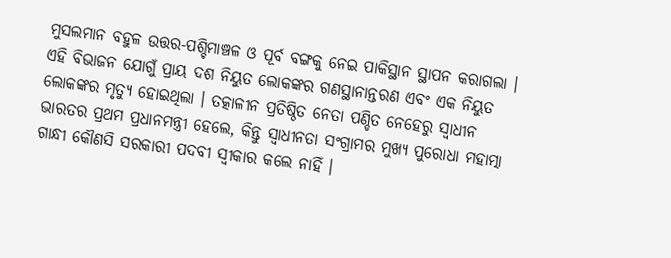ମୁସଲମାନ ବହୁଳ ଉତ୍ତର-ପଶ୍ଚିମାଞ୍ଚଳ ଓ ପୂର୍ବ ବଙ୍ଗକୁ ନେଇ ପାକିସ୍ଥାନ ସ୍ଥାପନ କରାଗଲା । ଏହି ବିଭାଜନ ଯୋଗୁଁ ପ୍ରାୟ ଦଶ ନିୟୁତ ଲୋକଙ୍କର ଗଣସ୍ଥାନାନ୍ତରଣ ଏବଂ ଏକ ନିୟୁତ ଲୋକଙ୍କର ମୃତ୍ଯୁ ହୋଇଥିଲା । ତତ୍କାଳୀନ ପ୍ରତିଷ୍ଠିତ ନେତା ପଣ୍ଡିତ ନେହେରୁ ସ୍ୱାଧୀନ ଭାରତର ପ୍ରଥମ ପ୍ରଧାନମନ୍ତ୍ରୀ ହେଲେ, କିନ୍ତୁ ସ୍ୱାଧୀନତା ସଂଗ୍ରାମର ମୁଖ୍ଯ ପୁରୋଧା ମହାତ୍ମା ଗାନ୍ଧୀ କୌଣସି ସରକାରୀ ପଦବୀ ସ୍ୱୀକାର କଲେ ନାହିଁ ।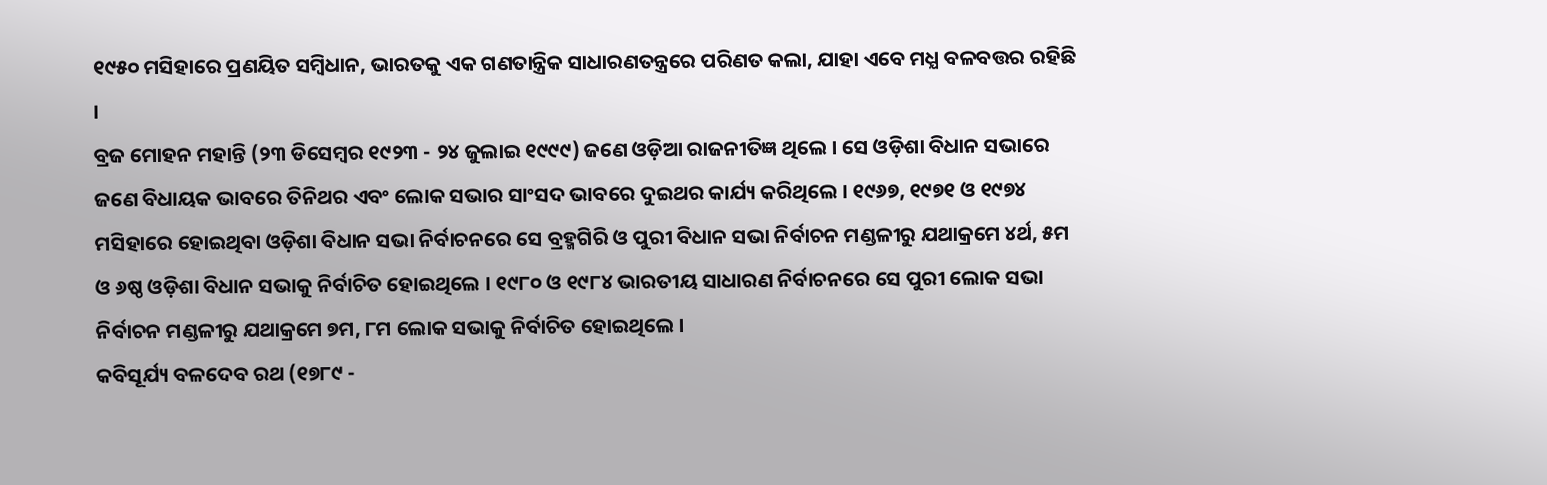୧୯୫୦ ମସିହାରେ ପ୍ରଣୟିତ ସମ୍ବିଧାନ, ଭାରତକୁ ଏକ ଗଣତାନ୍ତ୍ରିକ ସାଧାରଣତନ୍ତ୍ରରେ ପରିଣତ କଲା, ଯାହା ଏବେ ମଧ୍ଯ ବଳବତ୍ତର ରହିଛି ।
ବ୍ରଜ ମୋହନ ମହାନ୍ତି (୨୩ ଡିସେମ୍ବର ୧୯୨୩ - ୨୪ ଜୁଲାଇ ୧୯୯୯) ଜଣେ ଓଡ଼ିଆ ରାଜନୀତିଜ୍ଞ ଥିଲେ । ସେ ଓଡ଼ିଶା ବିଧାନ ସଭାରେ ଜଣେ ବିଧାୟକ ଭାବରେ ତିନିଥର ଏବଂ ଲୋକ ସଭାର ସାଂସଦ ଭାବରେ ଦୁଇଥର କାର୍ଯ୍ୟ କରିଥିଲେ । ୧୯୬୭, ୧୯୭୧ ଓ ୧୯୭୪ ମସିହାରେ ହୋଇଥିବା ଓଡ଼ିଶା ବିଧାନ ସଭା ନିର୍ବାଚନରେ ସେ ବ୍ରହ୍ମଗିରି ଓ ପୁରୀ ବିଧାନ ସଭା ନିର୍ବାଚନ ମଣ୍ଡଳୀରୁ ଯଥାକ୍ରମେ ୪ର୍ଥ, ୫ମ ଓ ୬ଷ୍ଠ ଓଡ଼ିଶା ବିଧାନ ସଭାକୁ ନିର୍ବାଚିତ ହୋଇଥିଲେ । ୧୯୮୦ ଓ ୧୯୮୪ ଭାରତୀୟ ସାଧାରଣ ନିର୍ବାଚନରେ ସେ ପୁରୀ ଲୋକ ସଭା ନିର୍ବାଚନ ମଣ୍ଡଳୀରୁ ଯଥାକ୍ରମେ ୭ମ, ୮ମ ଲୋକ ସଭାକୁ ନିର୍ବାଚିତ ହୋଇଥିଲେ ।
କବିସୂର୍ଯ୍ୟ ବଳଦେବ ରଥ (୧୭୮୯ -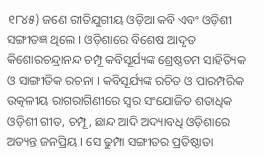୧୮୪୫) ଜଣେ ରୀତିଯୁଗୀୟ ଓଡ଼ିଆ କବି ଏବଂ ଓଡ଼ିଶୀ ସଙ୍ଗୀତଜ୍ଞ ଥିଲେ । ଓଡ଼ିଶାରେ ବିଶେଷ ଆଦୃତ କିଶୋରଚନ୍ଦ୍ରାନନ୍ଦ ଚମ୍ପୂ କବିସୂର୍ଯ୍ୟଙ୍କ ଶ୍ରେଷ୍ଠତମ ସାହିତ୍ୟିକ ଓ ସାଙ୍ଗୀତିକ ରଚନା । କବିସୂର୍ଯ୍ୟଙ୍କ ରଚିତ ଓ ପାରମ୍ପରିକ ଉତ୍କଳୀୟ ରାଗରାଗିଣୀରେ ସ୍ୱର ସଂଯୋଜିତ ଶତାଧିକ ଓଡ଼ିଶୀ ଗୀତ, ଚମ୍ପୂ, ଛାନ୍ଦ ଆଦି ଅଦ୍ୟାବଧି ଓଡ଼ିଶାରେ ଅତ୍ୟନ୍ତ ଜନପ୍ରିୟ । ସେ ଢୁମ୍ପା ସଙ୍ଗୀତର ପ୍ରତିଷ୍ଠାତା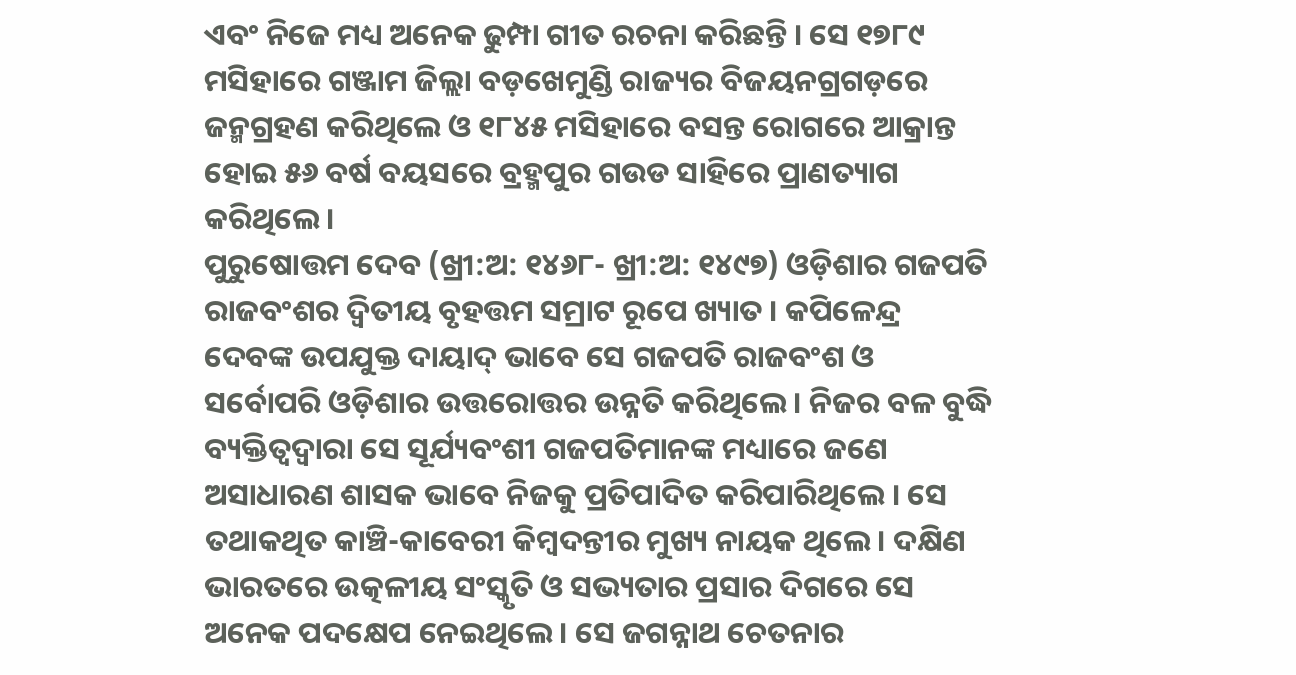ଏବଂ ନିଜେ ମଧ୍ୟ ଅନେକ ଢୁମ୍ପା ଗୀତ ରଚନା କରିଛନ୍ତି । ସେ ୧୭୮୯ ମସିହାରେ ଗଞ୍ଜାମ ଜିଲ୍ଲା ବଡ଼ଖେମୁଣ୍ଡି ରାଜ୍ୟର ବିଜୟନଗ୍ରଗଡ଼ରେ ଜନ୍ମଗ୍ରହଣ କରିଥିଲେ ଓ ୧୮୪୫ ମସିହାରେ ବସନ୍ତ ରୋଗରେ ଆକ୍ରାନ୍ତ ହୋଇ ୫୬ ବର୍ଷ ବୟସରେ ବ୍ରହ୍ମପୁର ଗଉଡ ସାହିରେ ପ୍ରାଣତ୍ୟାଗ କରିଥିଲେ ।
ପୁରୁଷୋତ୍ତମ ଦେବ (ଖ୍ରୀ:ଅ: ୧୪୬୮- ଖ୍ରୀ:ଅ: ୧୪୯୭) ଓଡ଼ିଶାର ଗଜପତି ରାଜବଂଶର ଦ୍ୱିତୀୟ ବୃହତ୍ତମ ସମ୍ରାଟ ରୂପେ ଖ୍ୟାତ । କପିଳେନ୍ଦ୍ର ଦେବଙ୍କ ଉପଯୁକ୍ତ ଦାୟାଦ୍ ଭାବେ ସେ ଗଜପତି ରାଜବଂଶ ଓ ସର୍ବୋପରି ଓଡ଼ିଶାର ଉତ୍ତରୋତ୍ତର ଉନ୍ନତି କରିଥିଲେ । ନିଜର ବଳ ବୁଦ୍ଧି ବ୍ୟକ୍ତିତ୍ୱଦ୍ୱାରା ସେ ସୂର୍ଯ୍ୟବଂଶୀ ଗଜପତିମାନଙ୍କ ମଧ୍ୟାରେ ଜଣେ ଅସାଧାରଣ ଶାସକ ଭାବେ ନିଜକୁ ପ୍ରତିପାଦିତ କରିପାରିଥିଲେ । ସେ ତଥାକଥିତ କାଞ୍ଚି-କାବେରୀ କିମ୍ବଦନ୍ତୀର ମୁଖ୍ୟ ନାୟକ ଥିଲେ । ଦକ୍ଷିଣ ଭାରତରେ ଉତ୍କଳୀୟ ସଂସ୍କୃତି ଓ ସଭ୍ୟତାର ପ୍ରସାର ଦିଗରେ ସେ ଅନେକ ପଦକ୍ଷେପ ନେଇଥିଲେ । ସେ ଜଗନ୍ନାଥ ଚେତନାର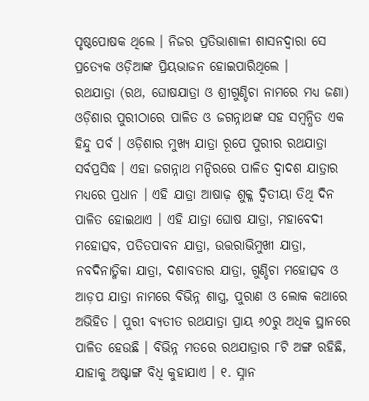ପୃଷ୍ଠପୋଷକ ଥିଲେ । ନିଜର ପ୍ରତିଭାଶାଳୀ ଶାସନଦ୍ୱାରା ସେ ପ୍ରତ୍ୟେକ ଓଡ଼ିଆଙ୍କ ପ୍ରିୟଭାଜନ ହୋଇପାରିଥିଲେ ।
ରଥଯାତ୍ରା (ରଥ, ଘୋଷଯାତ୍ରା ଓ ଶ୍ରୀଗୁଣ୍ଡିଚା ନାମରେ ମଧ୍ୟ ଜଣା) ଓଡ଼ିଶାର ପୁରୀଠାରେ ପାଳିତ ଓ ଜଗନ୍ନାଥଙ୍କ ସହ ସମ୍ବନ୍ଧିତ ଏକ ହିନ୍ଦୁ ପର୍ବ । ଓଡ଼ିଶାର ମୁଖ୍ୟ ଯାତ୍ରା ରୂପେ ପୁରୀର ରଥଯାତ୍ରା ସର୍ବପ୍ରସିଦ୍ଧ । ଏହା ଜଗନ୍ନାଥ ମନ୍ଦିରରେ ପାଳିତ ଦ୍ୱାଦଶ ଯାତ୍ରାର ମଧ୍ୟରେ ପ୍ରଧାନ । ଏହି ଯାତ୍ରା ଆଷାଢ଼ ଶୁକ୍ଳ ଦ୍ୱିତୀୟା ତିଥି ଦିନ ପାଳିତ ହୋଇଥାଏ । ଏହି ଯାତ୍ରା ଘୋଷ ଯାତ୍ରା, ମହାବେଦୀ ମହୋତ୍ସବ, ପତିତପାବନ ଯାତ୍ରା, ଉତ୍ତରାଭିମୁଖୀ ଯାତ୍ରା, ନବଦିନାତ୍ମିକା ଯାତ୍ରା, ଦଶାବତାର ଯାତ୍ରା, ଗୁଣ୍ଡିଚା ମହୋତ୍ସବ ଓ ଆଡ଼ପ ଯାତ୍ରା ନାମରେ ବିଭିନ୍ନ ଶାସ୍ତ୍ର, ପୁରାଣ ଓ ଲୋକ କଥାରେ ଅଭିହିତ । ପୁରୀ ବ୍ୟତୀତ ରଥଯାତ୍ରା ପ୍ରାୟ ୬୦ରୁ ଅଧିକ ସ୍ଥାନରେ ପାଳିତ ହେଉଛି । ବିଭିନ୍ନ ମତରେ ରଥଯାତ୍ରାର ୮ଟି ଅଙ୍ଗ ରହିଛି, ଯାହାକୁ ଅଷ୍ଟାଙ୍ଗ ବିଧି କୁହାଯାଏ । ୧. ସ୍ନାନ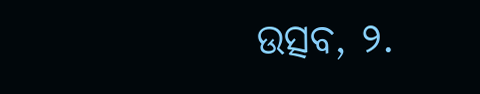ଉତ୍ସବ, ୨.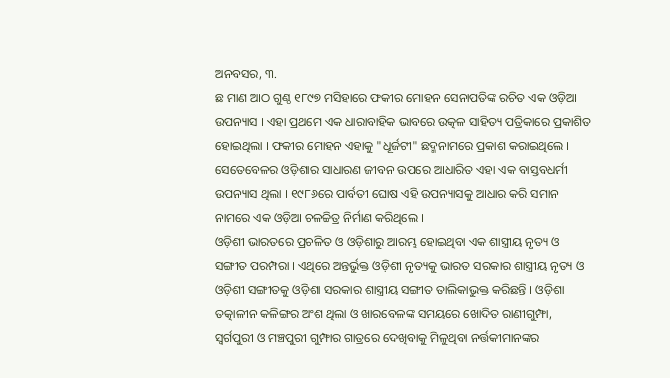ଅନବସର, ୩.
ଛ ମାଣ ଆଠ ଗୁଣ୍ଠ ୧୮୯୭ ମସିହାରେ ଫକୀର ମୋହନ ସେନାପତିଙ୍କ ରଚିତ ଏକ ଓଡ଼ିଆ ଉପନ୍ୟାସ । ଏହା ପ୍ରଥମେ ଏକ ଧାରାବାହିକ ଭାବରେ ଉତ୍କଳ ସାହିତ୍ୟ ପତ୍ରିକାରେ ପ୍ରକାଶିତ ହୋଇଥିଲା । ଫକୀର ମୋହନ ଏହାକୁ "ଧୂର୍ଜଟୀ" ଛଦ୍ମନାମରେ ପ୍ରକାଶ କରାଇଥିଲେ । ସେତେବେଳର ଓଡ଼ିଶାର ସାଧାରଣ ଜୀବନ ଉପରେ ଆଧାରିତ ଏହା ଏକ ବାସ୍ତବଧର୍ମୀ ଉପନ୍ୟାସ ଥିଲା । ୧୯୮୬ରେ ପାର୍ବତୀ ଘୋଷ ଏହି ଉପନ୍ୟାସକୁ ଆଧାର କରି ସମାନ ନାମରେ ଏକ ଓଡ଼ିଆ ଚଳଚ୍ଚିତ୍ର ନିର୍ମାଣ କରିଥିଲେ ।
ଓଡ଼ିଶୀ ଭାରତରେ ପ୍ରଚଳିତ ଓ ଓଡ଼ିଶାରୁ ଆରମ୍ଭ ହୋଇଥିବା ଏକ ଶାସ୍ତ୍ରୀୟ ନୃତ୍ୟ ଓ ସଙ୍ଗୀତ ପରମ୍ପରା । ଏଥିରେ ଅନ୍ତର୍ଭୁକ୍ତ ଓଡ଼ିଶୀ ନୃତ୍ୟକୁ ଭାରତ ସରକାର ଶାସ୍ତ୍ରୀୟ ନୃତ୍ୟ ଓ ଓଡ଼ିଶୀ ସଙ୍ଗୀତକୁ ଓଡ଼ିଶା ସରକାର ଶାସ୍ତ୍ରୀୟ ସଙ୍ଗୀତ ତାଲିକାଭୁକ୍ତ କରିଛନ୍ତି । ଓଡ଼ିଶା ତତ୍କାଳୀନ କଳିଙ୍ଗର ଅଂଶ ଥିଲା ଓ ଖାରବେଳଙ୍କ ସମୟରେ ଖୋଦିତ ରାଣୀଗୁମ୍ଫା, ସ୍ୱର୍ଗପୁରୀ ଓ ମଞ୍ଚପୁରୀ ଗୁମ୍ଫାର ଗାତ୍ରରେ ଦେଖିବାକୁ ମିଳୁଥିବା ନର୍ତ୍ତକୀମାନଙ୍କର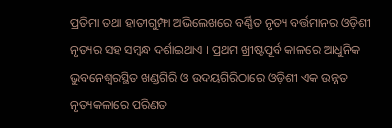ପ୍ରତିମା ତଥା ହାତୀଗୁମ୍ଫା ଅଭିଲେଖରେ ବର୍ଣ୍ଣିତ ନୃତ୍ୟ ବର୍ତ୍ତମାନର ଓଡ଼ିଶୀ ନୃତ୍ୟର ସହ ସମ୍ବନ୍ଧ ଦର୍ଶାଇଥାଏ । ପ୍ରଥମ ଖ୍ରୀଷ୍ଟପୂର୍ବ କାଳରେ ଆଧୁନିକ ଭୁବନେଶ୍ୱରସ୍ଥିତ ଖଣ୍ଡଗିରି ଓ ଉଦୟଗିରିଠାରେ ଓଡ଼ିଶୀ ଏକ ଉନ୍ନତ ନୃତ୍ୟକଳାରେ ପରିଣତ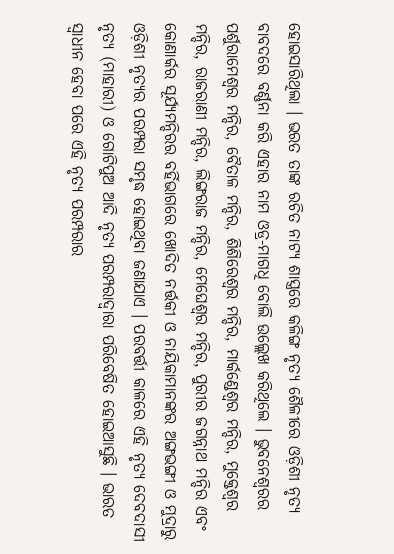ହୋଇସାରିଥିଲା । ଭରତ ତାଙ୍କ ରଚିତ ନାଟ୍ୟ ଶାସ୍ତ୍ରରେ କଳିଙ୍ଗ ନୃତ୍ୟ ଶୈଳୀରେ ଓଡ଼ିଶୀ ନୃତ୍ୟ ବାବଦରେ ବର୍ଣ୍ଣନା କରି ଏହାର ନାମ ଓଡ୍ର-ମାଗଧି ବୋଲି ଉଲ୍ଲେଖ କରିଥିଲେ । ଭୁବନେଶ୍ୱରର ପର୍ଶୁରାମେଶ୍ୱର ମନ୍ଦିର, ବୈତାଳ ମନ୍ଦିର, ଶିଶିରେଶ୍ୱର ମନ୍ଦିର, ମାର୍କଣ୍ଡେଶ୍ୱର ମନ୍ଦିର, ମୁକ୍ତେଶ୍ୱର ମନ୍ଦିର, ରାଜରାଣୀ ମନ୍ଦିର, ଲିଙ୍ଗରାଜ ମନ୍ଦିର, ମେଘେଶ୍ୱର ମନ୍ଦିର, ପୁରୀର ଜଗନ୍ନାଥ ମନ୍ଦିର ଏବଂ କୋଣାର୍କର ସୂର୍ଯ୍ୟମନ୍ଦିରର ବର୍ହିଭାଗରେ ଖୋଦିତ ନର୍ତ୍ତକୀ ଓ ନାୟିକାମାନଙ୍କର ଅଙ୍ଗଭଙ୍ଗୀ ଓ ମୁଦ୍ରାରୁ ଓଡ଼ିଶୀ ନୃତ୍ୟର ପରମ୍ପରା ସମୃଦ୍ଧ ହୋଇଥିବା ଜଣାଯାଏ । ପରବର୍ତ୍ତୀ କାଳରେ ଏହି ନୃତ୍ୟ ଦେବଦାସୀ ନୃତ୍ୟ (ମାହାରୀ) ଓ ଗୋଟିପୁଅ ଆଦି ନୃତ୍ୟ ପରମ୍ପରାଦ୍ୱାରା ପରିବେଷିତ ହୋଇଆସୁଛି । ଭାରତ ସ୍ୱାଧୀନ ହେବା ପରେ ଏହି ନୃତ୍ୟ ପରମ୍ପରାର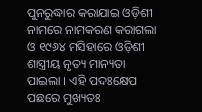ପୁନରୁଦ୍ଧାର କରାଯାଇ ଓଡ଼ିଶୀ ନାମରେ ନାମକରଣ କରାଗଲା ଓ ୧୯୬୪ ମସିହାରେ ଓଡ଼ିଶୀ ଶାସ୍ତ୍ରୀୟ ନୃତ୍ୟ ମାନ୍ୟତା ପାଇଲା । ଏହି ପଦଃକ୍ଷେପ ପଛରେ ମୁଖ୍ୟତଃ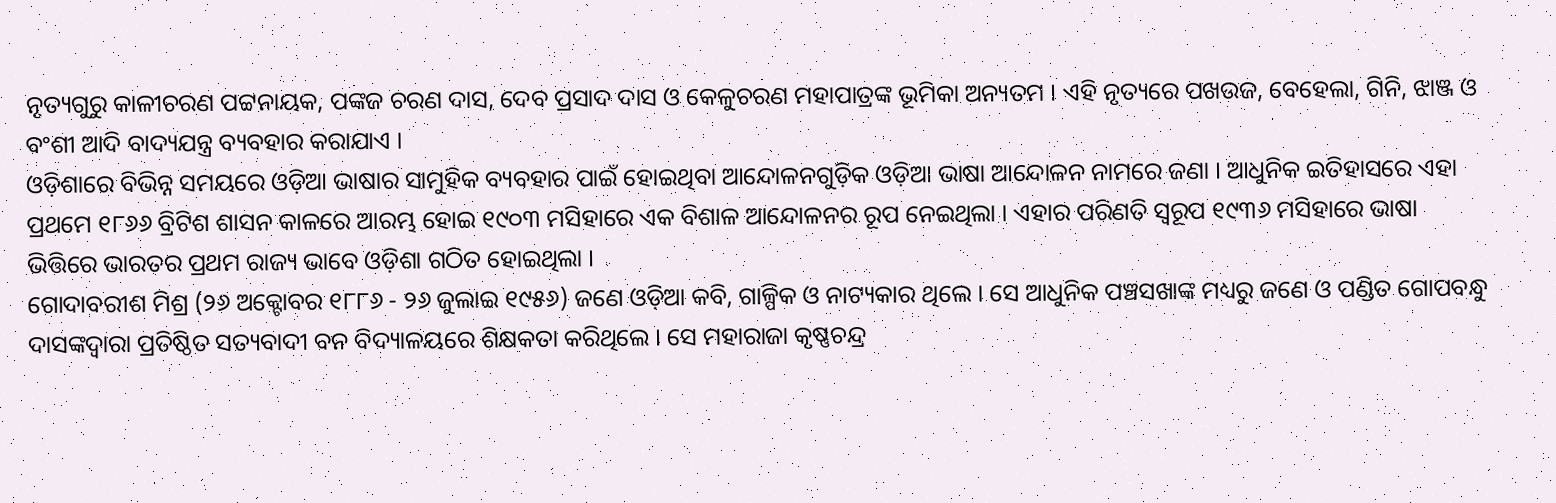ନୃତ୍ୟଗୁରୁ କାଳୀଚରଣ ପଟ୍ଟନାୟକ, ପଙ୍କଜ ଚରଣ ଦାସ, ଦେବ ପ୍ରସାଦ ଦାସ ଓ କେଳୁଚରଣ ମହାପାତ୍ରଙ୍କ ଭୂମିକା ଅନ୍ୟତମ । ଏହି ନୃତ୍ୟରେ ପଖଉଜ, ବେହେଲା, ଗିନି, ଝାଞ୍ଜ ଓ ବଂଶୀ ଆଦି ବାଦ୍ୟଯନ୍ତ୍ର ବ୍ୟବହାର କରାଯାଏ ।
ଓଡ଼ିଶାରେ ବିଭିନ୍ନ ସମୟରେ ଓଡ଼ିଆ ଭାଷାର ସାମୁହିକ ବ୍ୟବହାର ପାଇଁ ହୋଇଥିବା ଆନ୍ଦୋଳନଗୁଡ଼ିକ ଓଡ଼ିଆ ଭାଷା ଆନ୍ଦୋଳନ ନାମରେ ଜଣା । ଆଧୁନିକ ଇତିହାସରେ ଏହା ପ୍ରଥମେ ୧୮୬୬ ବ୍ରିଟିଶ ଶାସନ କାଳରେ ଆରମ୍ଭ ହୋଇ ୧୯୦୩ ମସିହାରେ ଏକ ବିଶାଳ ଆନ୍ଦୋଳନର ରୂପ ନେଇଥିଲା । ଏହାର ପରିଣତି ସ୍ୱରୂପ ୧୯୩୬ ମସିହାରେ ଭାଷା ଭିତ୍ତିରେ ଭାରତର ପ୍ରଥମ ରାଜ୍ୟ ଭାବେ ଓଡ଼ିଶା ଗଠିତ ହୋଇଥିଲା ।
ଗୋଦାବରୀଶ ମିଶ୍ର (୨୬ ଅକ୍ଟୋବର ୧୮୮୬ - ୨୬ ଜୁଲାଇ ୧୯୫୬) ଜଣେ ଓଡ଼ିଆ କବି, ଗାଳ୍ପିକ ଓ ନାଟ୍ୟକାର ଥିଲେ । ସେ ଆଧୁନିକ ପଞ୍ଚସଖାଙ୍କ ମଧ୍ୟରୁ ଜଣେ ଓ ପଣ୍ଡିତ ଗୋପବନ୍ଧୁ ଦାସଙ୍କଦ୍ୱାରା ପ୍ରତିଷ୍ଠିତ ସତ୍ୟବାଦୀ ବନ ବିଦ୍ୟାଳୟରେ ଶିକ୍ଷକତା କରିଥିଲେ । ସେ ମହାରାଜା କୃଷ୍ଣଚନ୍ଦ୍ର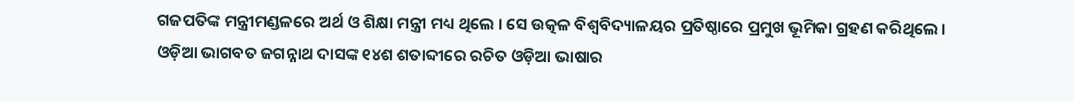ଗଜପତିଙ୍କ ମନ୍ତ୍ରୀମଣ୍ଡଳରେ ଅର୍ଥ ଓ ଶିକ୍ଷା ମନ୍ତ୍ରୀ ମଧ୍ୟ ଥିଲେ । ସେ ଉତ୍କଳ ବିଶ୍ୱବିଦ୍ୟାଳୟର ପ୍ରତିଷ୍ଠାରେ ପ୍ରମୁଖ ଭୂମିକା ଗ୍ରହଣ କରିଥିଲେ ।
ଓଡ଼ିଆ ଭାଗବତ ଜଗନ୍ନାଥ ଦାସଙ୍କ ୧୪ଶ ଶତାବ୍ଦୀରେ ରଚିତ ଓଡ଼ିଆ ଭାଷାର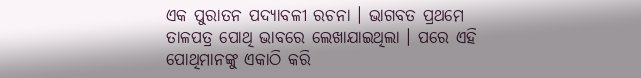ଏକ ପୁରାତନ ପଦ୍ୟାବଳୀ ରଚନା । ଭାଗବତ ପ୍ରଥମେ ତାଳପତ୍ର ପୋଥି ଭାବରେ ଲେଖାଯାଇଥିଲା । ପରେ ଏହି ପୋଥିମାନଙ୍କୁ ଏକାଠି କରି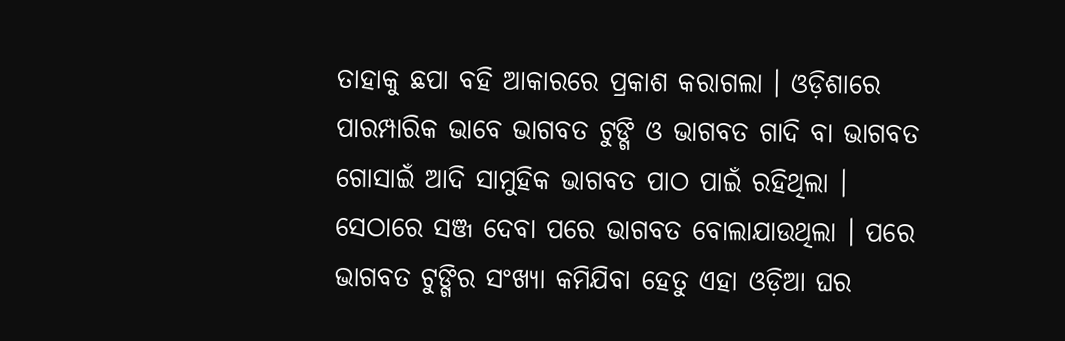ତାହାକୁ ଛପା ବହି ଆକାରରେ ପ୍ରକାଶ କରାଗଲା । ଓଡ଼ିଶାରେ ପାରମ୍ପାରିକ ଭାବେ ଭାଗବତ ଟୁଙ୍ଗି ଓ ଭାଗବତ ଗାଦି ବା ଭାଗବତ ଗୋସାଇଁ ଆଦି ସାମୁହିକ ଭାଗବତ ପାଠ ପାଇଁ ରହିଥିଲା । ସେଠାରେ ସଞ୍ଜ ଦେବା ପରେ ଭାଗବତ ବୋଲାଯାଉଥିଲା । ପରେ ଭାଗବତ ଟୁଙ୍ଗିର ସଂଖ୍ୟା କମିଯିବା ହେତୁ ଏହା ଓଡ଼ିଆ ଘର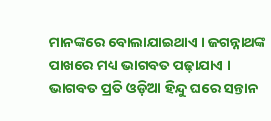ମାନଙ୍କରେ ବୋଲାଯାଇଥାଏ । ଜଗନ୍ନାଥଙ୍କ ପାଖରେ ମଧ୍ୟ ଭାଗବତ ପଢ଼ାଯାଏ । ଭାଗବତ ପ୍ରତି ଓଡ଼ିଆ ହିନ୍ଦୁ ଘରେ ସନ୍ତାନ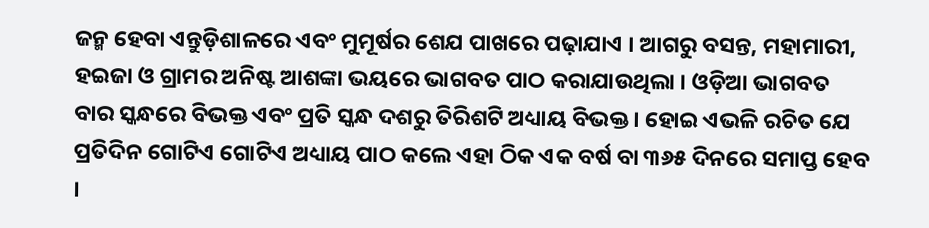ଜନ୍ମ ହେବା ଏନ୍ତୁଡ଼ିଶାଳରେ ଏବଂ ମୁମୂର୍ଷର ଶେଯ ପାଖରେ ପଢ଼ାଯାଏ । ଆଗରୁ ବସନ୍ତ, ମହାମାରୀ, ହଇଜା ଓ ଗ୍ରାମର ଅନିଷ୍ଟ ଆଶଙ୍କା ଭୟରେ ଭାଗବତ ପାଠ କରାଯାଉଥିଲା । ଓଡ଼ିଆ ଭାଗବତ ବାର ସ୍କନ୍ଧରେ ବିଭକ୍ତ ଏବଂ ପ୍ରତି ସ୍କନ୍ଧ ଦଶରୁ ତିରିଶଟି ଅଧ୍ୟାୟ ବିଭକ୍ତ । ହୋଇ ଏଭଳି ରଚିତ ଯେ ପ୍ରତିଦିନ ଗୋଟିଏ ଗୋଟିଏ ଅଧ୍ୟାୟ ପାଠ କଲେ ଏହା ଠିକ ଏକ ବର୍ଷ ବା ୩୬୫ ଦିନରେ ସମାପ୍ତ ହେବ ।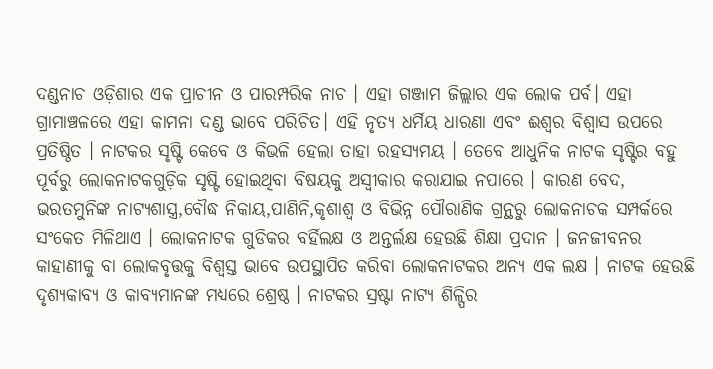ଦଣ୍ଡନାଚ ଓଡ଼ିଶାର ଏକ ପ୍ରାଚୀନ ଓ ପାରମ୍ପରିକ ନାଚ । ଏହା ଗଞ୍ଜାମ ଜିଲ୍ଲାର ଏକ ଲୋକ ପର୍ବ। ଏହା ଗ୍ରାମାଞ୍ଚଳରେ ଏହା କାମନା ଦଣ୍ଡ ଭାବେ ପରିଚିତ। ଏହି ନୃତ୍ୟ ଧର୍ମିୟ ଧାରଣା ଏବଂ ଈଶ୍ୱର ବିଶ୍ୱାସ ଉପରେ ପ୍ରତିଷ୍ଠିତ । ନାଟକର ସୃଷ୍ଟି କେବେ ଓ କିଭଳି ହେଲା ତାହା ରହସ୍ୟମୟ । ତେବେ ଆଧୁନିକ ନାଟକ ସୃଷ୍ଟିର ବହୁ ପୂର୍ବରୁ ଲୋକନାଟକଗୁଡ଼ିକ ସୃଷ୍ଟି ହୋଇଥିବା ବିଷୟକୁ ଅସ୍ୱୀକାର କରାଯାଇ ନପାରେ । କାରଣ ବେଦ, ଭରତମୁନିଙ୍କ ନାଟ୍ୟଶାସ୍ତ୍ର,ବୌଦ୍ଧ ନିକାୟ,ପାଣିନି,କୃଶାଶ୍ୱ ଓ ବିଭିନ୍ନ ପୌରାଣିକ ଗ୍ରନ୍ଥରୁ ଲୋକନାଚକ ସମ୍ପର୍କରେ ସଂକେତ ମିଳିଥାଏ । ଲୋକନାଟକ ଗୁଡିକର ବର୍ହିଲକ୍ଷ ଓ ଅନ୍ତର୍ଲକ୍ଷ ହେଉଛି ଶିକ୍ଷା ପ୍ରଦାନ । ଜନଜୀବନର କାହାଣୀକୁ ବା ଲୋକବୃତ୍ତକୁ ବିଶ୍ୱସ୍ତ ଭାବେ ଉପସ୍ଥାପିତ କରିବା ଲୋକନାଟକର ଅନ୍ୟ ଏକ ଲକ୍ଷ । ନାଟକ ହେଉଛି ଦୃଶ୍ୟକାବ୍ୟ ଓ କାବ୍ୟମାନଙ୍କ ମଧ୍ୟରେ ଶ୍ରେଷ୍ଠ । ନାଟକର ସ୍ରଷ୍ଟା ନାଟ୍ୟ ଶିଳ୍ପିର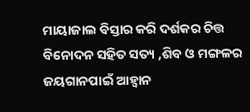ମାୟାଜାଲ ବିସ୍ତାର କରି ଦର୍ଶକର ଚିତ୍ତ ବିନୋଦନ ସହିତ ସତ୍ୟ ,ଶିବ ଓ ମଙ୍ଗଳର ଜୟଗାନପାଇଁ ଆହ୍ୱାନ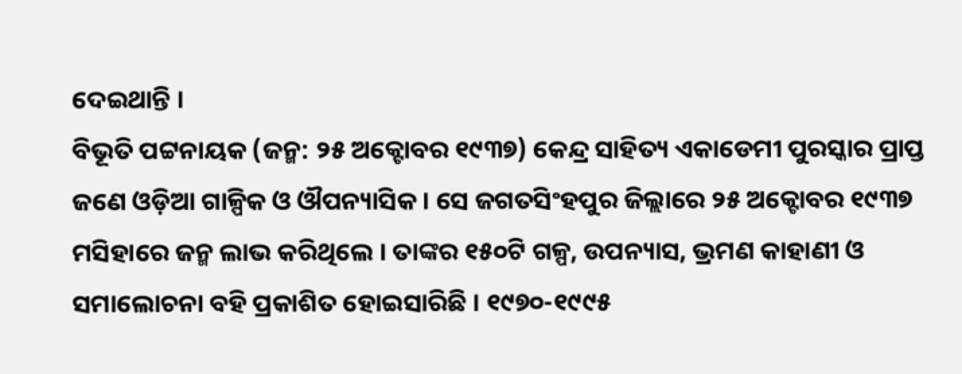ଦେଇଥାନ୍ତି ।
ବିଭୂତି ପଟ୍ଟନାୟକ (ଜନ୍ମ: ୨୫ ଅକ୍ଟୋବର ୧୯୩୭) କେନ୍ଦ୍ର ସାହିତ୍ୟ ଏକାଡେମୀ ପୁରସ୍କାର ପ୍ରାପ୍ତ ଜଣେ ଓଡ଼ିଆ ଗାଳ୍ପିକ ଓ ଔପନ୍ୟାସିକ । ସେ ଜଗତସିଂହପୁର ଜିଲ୍ଲାରେ ୨୫ ଅକ୍ଟୋବର ୧୯୩୭ ମସିହାରେ ଜନ୍ମ ଲାଭ କରିଥିଲେ । ତାଙ୍କର ୧୫୦ଟି ଗଳ୍ପ, ଉପନ୍ୟାସ, ଭ୍ରମଣ କାହାଣୀ ଓ ସମାଲୋଚନା ବହି ପ୍ରକାଶିତ ହୋଇସାରିଛି । ୧୯୭୦-୧୯୯୫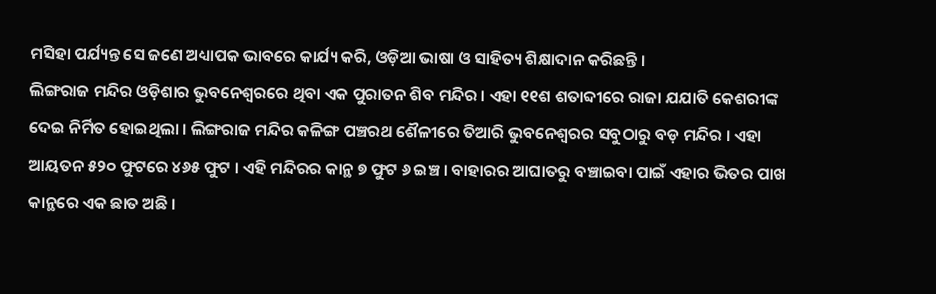ମସିହା ପର୍ଯ୍ୟନ୍ତ ସେ ଜଣେ ଅଧ୍ୟାପକ ଭାବରେ କାର୍ଯ୍ୟ କରି, ଓଡ଼ିଆ ଭାଷା ଓ ସାହିତ୍ୟ ଶିକ୍ଷାଦାନ କରିଛନ୍ତି ।
ଲିଙ୍ଗରାଜ ମନ୍ଦିର ଓଡ଼ିଶାର ଭୁବନେଶ୍ୱରରେ ଥିବା ଏକ ପୁରାତନ ଶିବ ମନ୍ଦିର । ଏହା ୧୧ଶ ଶତାବ୍ଦୀରେ ରାଜା ଯଯାତି କେଶରୀଙ୍କ ଦେଇ ନିର୍ମିତ ହୋଇଥିଲା । ଲିଙ୍ଗରାଜ ମନ୍ଦିର କଳିଙ୍ଗ ପଞ୍ଚରଥ ଶୈଳୀରେ ତିଆରି ଭୁବନେଶ୍ୱରର ସବୁଠାରୁ ବଡ଼ ମନ୍ଦିର । ଏହା ଆୟତନ ୫୨୦ ଫୁଟରେ ୪୬୫ ଫୁଟ । ଏହି ମନ୍ଦିରର କାନ୍ଥ ୭ ଫୁଟ ୬ ଇଞ୍ଚ । ବାହାରର ଆଘାତରୁ ବଞ୍ଚାଇବା ପାଇଁ ଏହାର ଭିତର ପାଖ କାନ୍ଥରେ ଏକ ଛାତ ଅଛି ।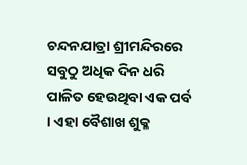ଚନ୍ଦନଯାତ୍ରା ଶ୍ରୀମନ୍ଦିରରେ ସବୁଠୁ ଅଧିକ ଦିନ ଧରି ପାଳିତ ହେଉଥିବା ଏକ ପର୍ବ । ଏହା ବୈଶାଖ ଶୁକ୍ଳ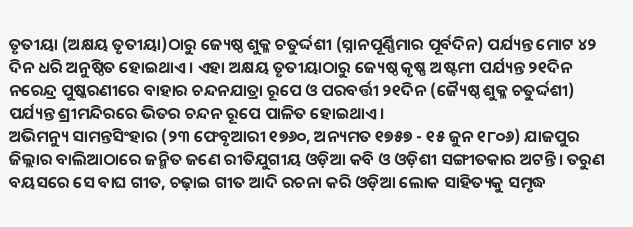ତୃତୀୟା (ଅକ୍ଷୟ ତୃତୀୟା)ଠାରୁ ଜ୍ୟେଷ୍ଠ ଶୁକ୍ଳ ଚତୁର୍ଦ୍ଦଶୀ (ସ୍ନାନପୂର୍ଣ୍ଣିମାର ପୂର୍ବଦିନ) ପର୍ଯ୍ୟନ୍ତ ମୋଟ ୪୨ ଦିନ ଧରି ଅନୁଷ୍ଠିତ ହୋଇଥାଏ । ଏହା ଅକ୍ଷୟ ତୃତୀୟାଠାରୁ ଜ୍ୟେଷ୍ଠ କୃଷ୍ଣ ଅଷ୍ଟମୀ ପର୍ଯ୍ୟନ୍ତ ୨୧ଦିନ ନରେନ୍ଦ୍ର ପୁଷ୍କରଣୀରେ ବାହାର ଚନ୍ଦନଯାତ୍ରା ରୂପେ ଓ ପରବର୍ତ୍ତୀ ୨୧ଦିନ (ଜ୍ୟୈଷ୍ଠ ଶୁକ୍ଳ ଚତୁର୍ଦ୍ଦଶୀ) ପର୍ଯ୍ୟନ୍ତ ଶ୍ରୀମନ୍ଦିରରେ ଭିତର ଚନ୍ଦନ ରୂପେ ପାଳିତ ହୋଇଥାଏ ।
ଅଭିମନ୍ୟୁ ସାମନ୍ତସିଂହାର (୨୩ ଫେବୃଆରୀ ୧୭୬୦, ଅନ୍ୟମତ ୧୭୫୭ - ୧୫ ଜୁନ ୧୮୦୬) ଯାଜପୁର ଜିଲ୍ଲାର ବାଲିଆଠାରେ ଜନ୍ମିତ ଜଣେ ରୀତିଯୁଗୀୟ ଓଡ଼ିଆ କବି ଓ ଓଡ଼ିଶୀ ସଙ୍ଗୀତକାର ଅଟନ୍ତି। ତରୁଣ ବୟସରେ ସେ ବାଘ ଗୀତ, ଚଢ଼ାଇ ଗୀତ ଆଦି ରଚନା କରି ଓଡ଼ିଆ ଲୋକ ସାହିତ୍ୟକୁ ସମୃଦ୍ଧ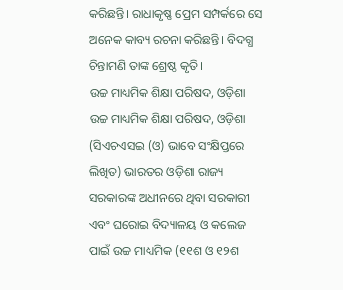କରିଛନ୍ତି। ରାଧାକୃଷ୍ଣ ପ୍ରେମ ସମ୍ପର୍କରେ ସେ ଅନେକ କାବ୍ୟ ରଚନା କରିଛନ୍ତି। ବିଦଗ୍ଧ ଚିନ୍ତାମଣି ତାଙ୍କ ଶ୍ରେଷ୍ଠ କୃତି।
ଉଚ୍ଚ ମାଧ୍ୟମିକ ଶିକ୍ଷା ପରିଷଦ, ଓଡ଼ିଶା
ଉଚ୍ଚ ମାଧ୍ୟମିକ ଶିକ୍ଷା ପରିଷଦ, ଓଡ଼ିଶା (ସିଏଚଏସଇ (ଓ) ଭାବେ ସଂକ୍ଷିପ୍ତରେ ଲିଖିତ) ଭାରତର ଓଡ଼ିଶା ରାଜ୍ୟ ସରକାରଙ୍କ ଅଧୀନରେ ଥିବା ସରକାରୀ ଏବଂ ଘରୋଇ ବିଦ୍ୟାଳୟ ଓ କଲେଜ ପାଇଁ ଉଚ୍ଚ ମାଧ୍ୟମିକ (୧୧ଶ ଓ ୧୨ଶ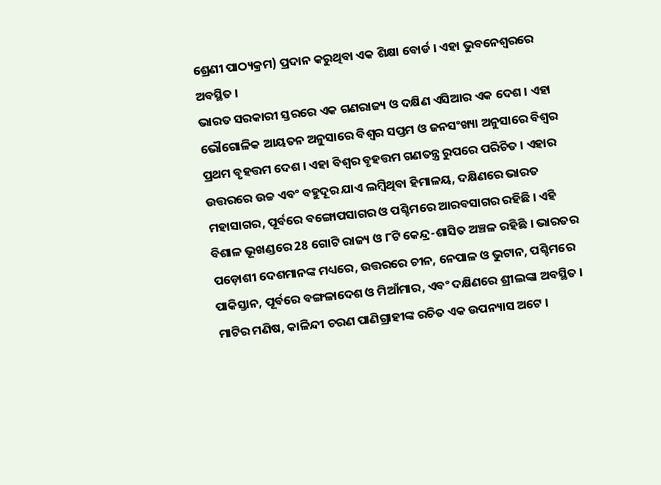ଶ୍ରେଣୀ ପାଠ୍ୟକ୍ରମ) ପ୍ରଦାନ କରୁଥିବା ଏକ ଶିକ୍ଷା ବୋର୍ଡ । ଏହା ଭୁବନେଶ୍ୱରରେ ଅବସ୍ଥିତ ।
ଭାରତ ସରକାରୀ ସ୍ତରରେ ଏକ ଗଣରାଜ୍ୟ ଓ ଦକ୍ଷିଣ ଏସିଆର ଏକ ଦେଶ । ଏହା ଭୌଗୋଳିକ ଆୟତନ ଅନୁସାରେ ବିଶ୍ୱର ସପ୍ତମ ଓ ଜନସଂଖ୍ୟା ଅନୁସାରେ ବିଶ୍ୱର ପ୍ରଥମ ବୃହତ୍ତମ ଦେଶ । ଏହା ବିଶ୍ୱର ବୃହତ୍ତମ ଗଣତନ୍ତ୍ର ରୁପରେ ପରିଚିତ । ଏହାର ଉତ୍ତରରେ ଉଚ୍ଚ ଏବଂ ବହୁଦୂର ଯାଏ ଲମ୍ବିଥିବା ହିମାଳୟ, ଦକ୍ଷିଣରେ ଭାରତ ମହାସାଗର, ପୂର୍ବରେ ବଙ୍ଗୋପସାଗର ଓ ପଶ୍ଚିମରେ ଆରବସାଗର ରହିଛି । ଏହି ବିଶାଳ ଭୂଖଣ୍ଡରେ 28 ଗୋଟି ରାଜ୍ୟ ଓ ୮ଟି କେନ୍ଦ୍ର-ଶାସିତ ଅଞ୍ଚଳ ରହିଛି । ଭାରତର ପଡ଼ୋଶୀ ଦେଶମାନଙ୍କ ମଧ୍ୟରେ, ଉତ୍ତରରେ ଚୀନ, ନେପାଳ ଓ ଭୁଟାନ, ପଶ୍ଚିମରେ ପାକିସ୍ତାନ, ପୂର୍ବରେ ବଙ୍ଗଳାଦେଶ ଓ ମିଆଁମାର, ଏବଂ ଦକ୍ଷିଣରେ ଶ୍ରୀଲଙ୍କା ଅବସ୍ଥିତ ।
ମାଟିର ମଣିଷ, କାଳିନ୍ଦୀ ଚରଣ ପାଣିଗ୍ରାହୀଙ୍କ ରଚିତ ଏକ ଉପନ୍ୟାସ ଅଟେ ।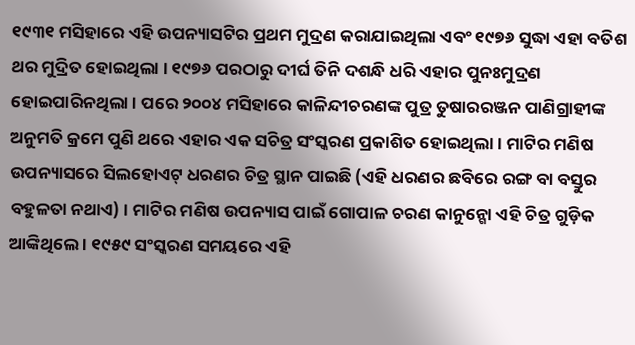୧୯୩୧ ମସିହାରେ ଏହି ଉପନ୍ୟାସଟିର ପ୍ରଥମ ମୁଦ୍ରଣ କରାଯାଇଥିଲା ଏବଂ ୧୯୭୬ ସୁଦ୍ଧା ଏହା ବତିଶ ଥର ମୁଦ୍ରିତ ହୋଇଥିଲା । ୧୯୭୬ ପରଠାରୁ ଦୀର୍ଘ ତିନି ଦଶନ୍ଧି ଧରି ଏହାର ପୁନଃମୁଦ୍ରଣ ହୋଇପାରିନଥିଲା । ପରେ ୨୦୦୪ ମସିହାରେ କାଳିନ୍ଦୀଚରଣଙ୍କ ପୁତ୍ର ତୁଷାରରଞ୍ଜନ ପାଣିଗ୍ରାହୀଙ୍କ ଅନୁମତି କ୍ରମେ ପୁଣି ଥରେ ଏହାର ଏକ ସଚିତ୍ର ସଂସ୍କରଣ ପ୍ରକାଶିତ ହୋଇଥିଲା । ମାଟିର ମଣିଷ ଉପନ୍ୟାସରେ ସିଲହୋଏଟ୍ ଧରଣର ଚିତ୍ର ସ୍ଥାନ ପାଇଛି (ଏହି ଧରଣର ଛବିରେ ରଙ୍ଗ ବା ବସ୍ତୁର ବହୁଳତା ନଥାଏ) । ମାଟିର ମଣିଷ ଉପନ୍ୟାସ ପାଇଁ ଗୋପାଳ ଚରଣ କାନୁନ୍ଗୋ ଏହି ଚିତ୍ର ଗୁଡ଼ିକ ଆଙ୍କିଥିଲେ । ୧୯୫୯ ସଂସ୍କରଣ ସମୟରେ ଏହି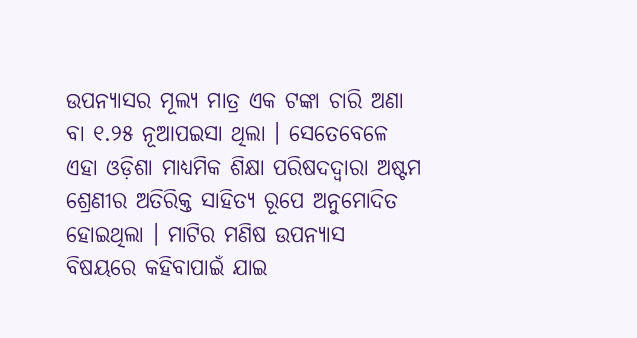ଉପନ୍ୟାସର ମୂଲ୍ୟ ମାତ୍ର ଏକ ଟଙ୍କା ଚାରି ଅଣା ବା ୧.୨୫ ନୂଆପଇସା ଥିଲା । ସେତେବେଳେ ଏହା ଓଡ଼ିଶା ମାଧ୍ୟମିକ ଶିକ୍ଷା ପରିଷଦଦ୍ୱାରା ଅଷ୍ଟମ ଶ୍ରେଣୀର ଅତିରିକ୍ତ ସାହିତ୍ୟ ରୂପେ ଅନୁମୋଦିତ ହୋଇଥିଲା । ମାଟିର ମଣିଷ ଉପନ୍ୟାସ ବିଷୟରେ କହିବାପାଇଁ ଯାଇ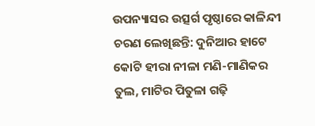ଉପନ୍ୟାସର ଉତ୍ସର୍ଗ ପୃଷ୍ଠାରେ କାଳିନ୍ଦୀ ଚରଣ ଲେଖିଛନ୍ତି: ଦୁନିଆର ହାଟେ କୋଟି ହୀରା ନୀଳା ମଣି-ମାଣିକର ତୁଲ, ମାଟିର ପିତୁଳା ଗଢ଼ି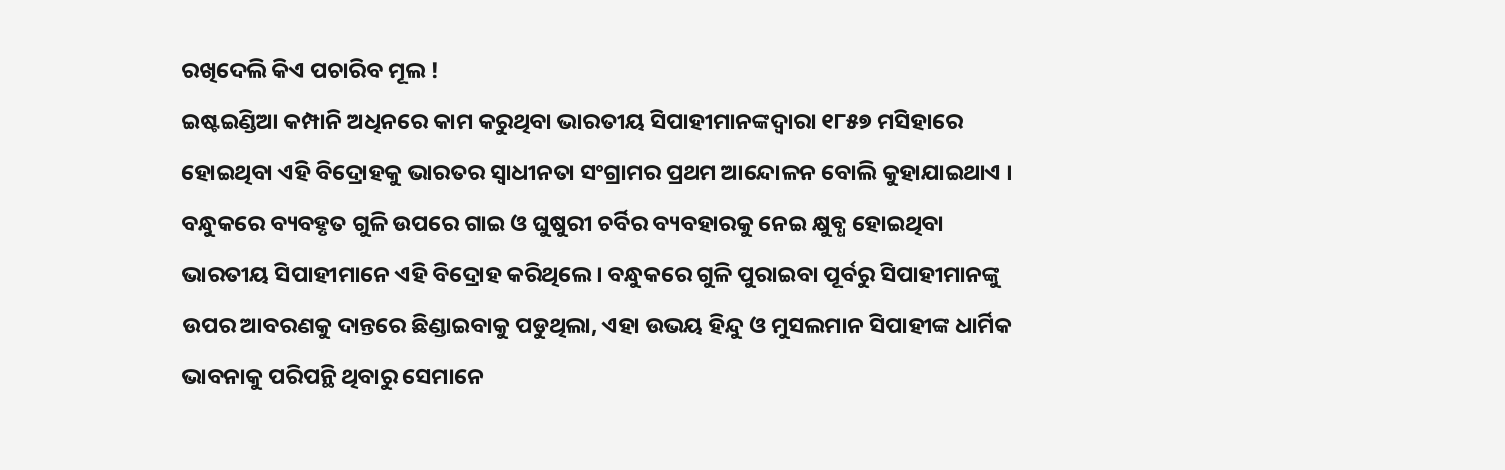ରଖିଦେଲି କିଏ ପଚାରିବ ମୂଲ !
ଇଷ୍ଟଇଣ୍ଡିଆ କମ୍ପାନି ଅଧିନରେ କାମ କରୁଥିବା ଭାରତୀୟ ସିପାହୀମାନଙ୍କଦ୍ୱାରା ୧୮୫୭ ମସିହାରେ ହୋଇଥିବା ଏହି ବିଦ୍ରୋହକୁ ଭାରତର ସ୍ୱାଧୀନତା ସଂଗ୍ରାମର ପ୍ରଥମ ଆନ୍ଦୋଳନ ବୋଲି କୁହାଯାଇଥାଏ । ବନ୍ଧୁକରେ ବ୍ୟବହୃତ ଗୁଳି ଉପରେ ଗାଇ ଓ ଘୁଷୁରୀ ଚର୍ବିର ବ୍ୟବହାରକୁ ନେଇ କ୍ଷୁବ୍ଧ ହୋଇଥିବା ଭାରତୀୟ ସିପାହୀମାନେ ଏହି ବିଦ୍ରୋହ କରିଥିଲେ । ବନ୍ଧୁକରେ ଗୁଳି ପୁରାଇବା ପୂର୍ବରୁ ସିପାହୀମାନଙ୍କୁ ଉପର ଆବରଣକୁ ଦାନ୍ତରେ ଛିଣ୍ଡାଇବାକୁ ପଡୁଥିଲା, ଏହା ଉଭୟ ହିନ୍ଦୁ ଓ ମୁସଲମାନ ସିପାହୀଙ୍କ ଧାର୍ମିକ ଭାବନାକୁ ପରିପନ୍ଥି ଥିବାରୁ ସେମାନେ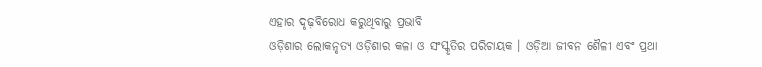ଏହାର ଦୃଢ଼ବିରୋଧ କରୁଥିବାରୁ ପ୍ରଭାବି
ଓଡ଼ିଶାର ଲୋକନୃତ୍ୟ ଓଡ଼ିଶାର କଳା ଓ ସଂସ୍କୃତିର ପରିଚାୟକ । ଓଡ଼ିଆ ଜୀବନ ଶୈଳୀ ଏବଂ ପ୍ରଥା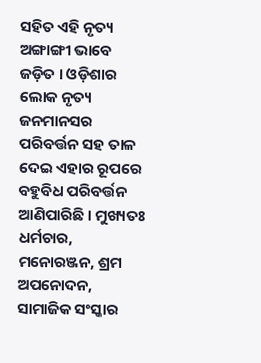ସହିତ ଏହି ନୃତ୍ୟ ଅଙ୍ଗାଙ୍ଗୀ ଭାବେ ଜଡ଼ିତ । ଓଡ଼ିଶାର ଲୋକ ନୃତ୍ୟ ଜନମାନସର ପରିବର୍ତ୍ତନ ସହ ତାଳ ଦେଇ ଏହାର ରୂପରେ ବହୁବିଧ ପରିବର୍ତ୍ତନ ଆଣିପାରିଛି । ମୁଖ୍ୟତଃ ଧର୍ମଚାର, ମନୋରଞ୍ଜନ, ଶ୍ରମ ଅପନୋଦନ, ସାମାଜିକ ସଂସ୍କାର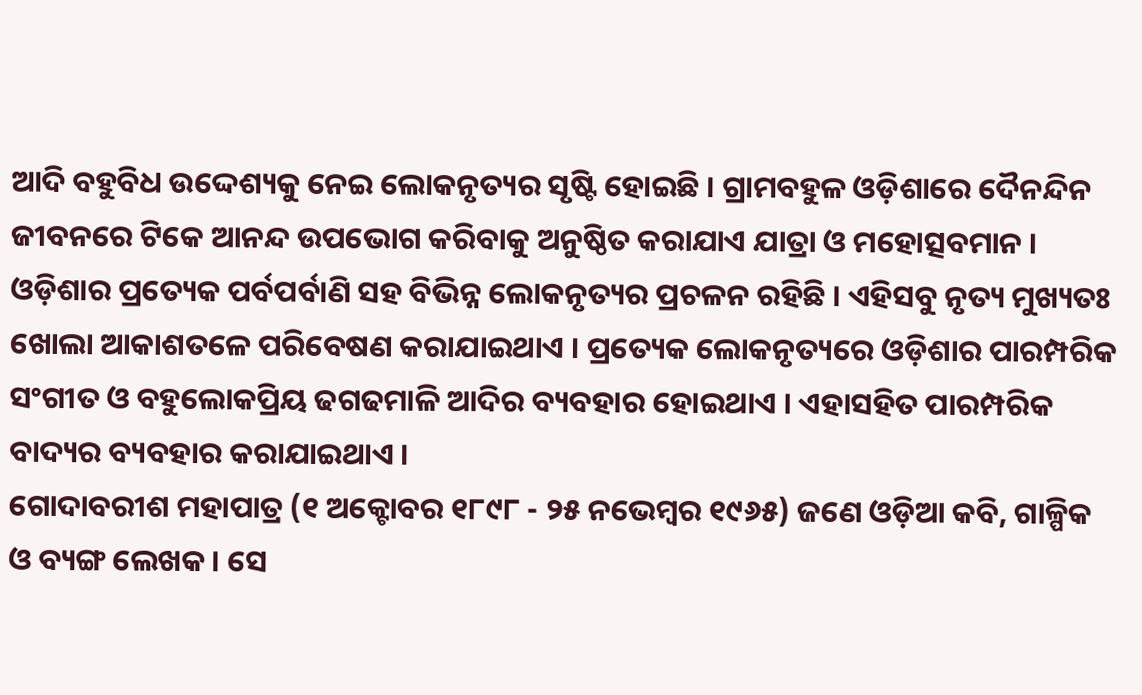ଆଦି ବହୁବିଧ ଉଦ୍ଦେଶ୍ୟକୁ ନେଇ ଲୋକନୃତ୍ୟର ସୃଷ୍ଟି ହୋଇଛି । ଗ୍ରାମବହୁଳ ଓଡ଼ିଶାରେ ଦୈନନ୍ଦିନ ଜୀବନରେ ଟିକେ ଆନନ୍ଦ ଉପଭୋଗ କରିବାକୁ ଅନୁଷ୍ଠିତ କରାଯାଏ ଯାତ୍ରା ଓ ମହୋତ୍ସବମାନ । ଓଡ଼ିଶାର ପ୍ରତ୍ୟେକ ପର୍ବପର୍ବାଣି ସହ ବିଭିନ୍ନ ଲୋକନୃତ୍ୟର ପ୍ରଚଳନ ରହିଛି । ଏହିସବୁ ନୃତ୍ୟ ମୁଖ୍ୟତଃ ଖୋଲା ଆକାଶତଳେ ପରିବେଷଣ କରାଯାଇଥାଏ । ପ୍ରତ୍ୟେକ ଲୋକନୃତ୍ୟରେ ଓଡ଼ିଶାର ପାରମ୍ପରିକ ସଂଗୀତ ଓ ବହୁଲୋକପ୍ରିୟ ଢଗଢମାଳି ଆଦିର ବ୍ୟବହାର ହୋଇଥାଏ । ଏହାସହିତ ପାରମ୍ପରିକ ବାଦ୍ୟର ବ୍ୟବହାର କରାଯାଇଥାଏ ।
ଗୋଦାବରୀଶ ମହାପାତ୍ର (୧ ଅକ୍ଟୋବର ୧୮୯୮ - ୨୫ ନଭେମ୍ବର ୧୯୬୫) ଜଣେ ଓଡ଼ିଆ କବି, ଗାଳ୍ପିକ ଓ ବ୍ୟଙ୍ଗ ଲେଖକ । ସେ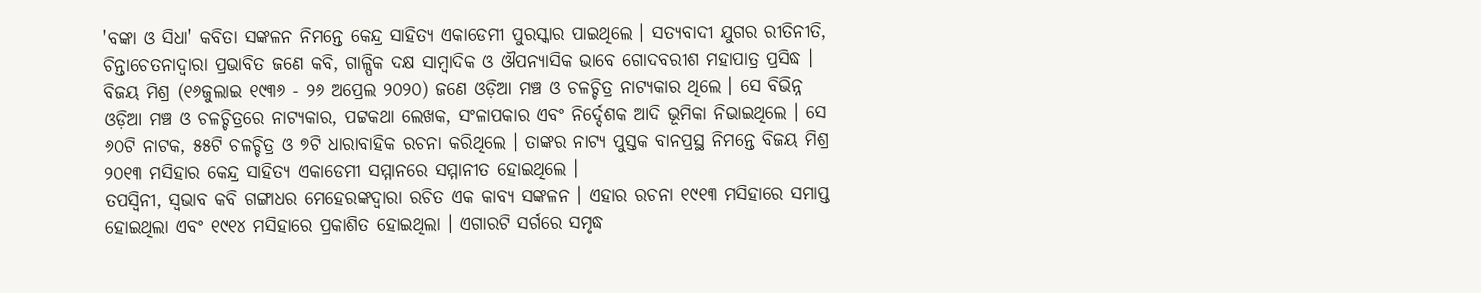'ବଙ୍କା ଓ ସିଧା' କବିତା ସଙ୍କଳନ ନିମନ୍ତେ କେନ୍ଦ୍ର ସାହିତ୍ୟ ଏକାଡେମୀ ପୁରସ୍କାର ପାଇଥିଲେ । ସତ୍ୟବାଦୀ ଯୁଗର ରୀତିନୀତି, ଚିନ୍ତାଚେତନାଦ୍ୱାରା ପ୍ରଭାବିତ ଜଣେ କବି, ଗାଳ୍ପିକ ଦକ୍ଷ ସାମ୍ବାଦିକ ଓ ଔପନ୍ୟାସିକ ଭାବେ ଗୋଦବରୀଶ ମହାପାତ୍ର ପ୍ରସିଦ୍ଧ ।
ବିଜୟ ମିଶ୍ର (୧୬ଜୁଲାଇ ୧୯୩୬ - ୨୬ ଅପ୍ରେଲ ୨୦୨୦) ଜଣେ ଓଡ଼ିଆ ମଞ୍ଚ ଓ ଚଳଚ୍ଚିତ୍ର ନାଟ୍ୟକାର ଥିଲେ । ସେ ବିଭିନ୍ନ ଓଡ଼ିଆ ମଞ୍ଚ ଓ ଚଳଚ୍ଚିତ୍ରରେ ନାଟ୍ୟକାର, ପଟ୍ଟକଥା ଲେଖକ, ସଂଳାପକାର ଏବଂ ନିର୍ଦ୍ଦେଶକ ଆଦି ଭୂମିକା ନିଭାଇଥିଲେ । ସେ ୬୦ଟି ନାଟକ, ୫୫ଟି ଚଳଚ୍ଚିତ୍ର ଓ ୭ଟି ଧାରାବାହିକ ରଚନା କରିଥିଲେ । ତାଙ୍କର ନାଟ୍ୟ ପୁସ୍ତକ ବାନପ୍ରସ୍ଥ ନିମନ୍ତେ ବିଜୟ ମିଶ୍ର ୨୦୧୩ ମସିହାର କେନ୍ଦ୍ର ସାହିତ୍ୟ ଏକାଡେମୀ ସମ୍ମାନରେ ସମ୍ମାନୀତ ହୋଇଥିଲେ ।
ତପସ୍ୱିନୀ, ସ୍ୱଭାବ କବି ଗଙ୍ଗାଧର ମେହେରଙ୍କଦ୍ୱାରା ରଚିତ ଏକ କାବ୍ୟ ସଙ୍କଳନ । ଏହାର ରଚନା ୧୯୧୩ ମସିହାରେ ସମାପ୍ତ ହୋଇଥିଲା ଏବଂ ୧୯୧୪ ମସିହାରେ ପ୍ରକାଶିତ ହୋଇଥିଲା । ଏଗାରଟି ସର୍ଗରେ ସମୃଦ୍ଧ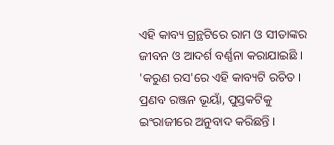ଏହି କାବ୍ୟ ଗ୍ରନ୍ଥଟିରେ ରାମ ଓ ସୀତାଙ୍କର ଜୀବନ ଓ ଆଦର୍ଶ ବର୍ଣ୍ଣନା କରାଯାଇଛି । 'କରୁଣ ରସ'ରେ ଏହି କାବ୍ୟଟି ରଚିତ । ପ୍ରଣବ ରଞ୍ଜନ ଭୂୟାଁ, ପୁସ୍ତକଟିକୁ ଇଂରାଜୀରେ ଅନୁବାଦ କରିଛନ୍ତି ।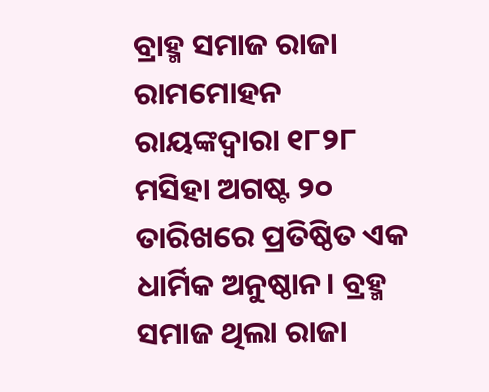ବ୍ରାହ୍ମ ସମାଜ ରାଜା ରାମମୋହନ ରାୟଙ୍କଦ୍ୱାରା ୧୮୨୮ ମସିହା ଅଗଷ୍ଟ ୨୦ ତାରିଖରେ ପ୍ରତିଷ୍ଠିତ ଏକ ଧାର୍ମିକ ଅନୁଷ୍ଠାନ। ବ୍ରହ୍ମ ସମାଜ ଥିଲା ରାଜା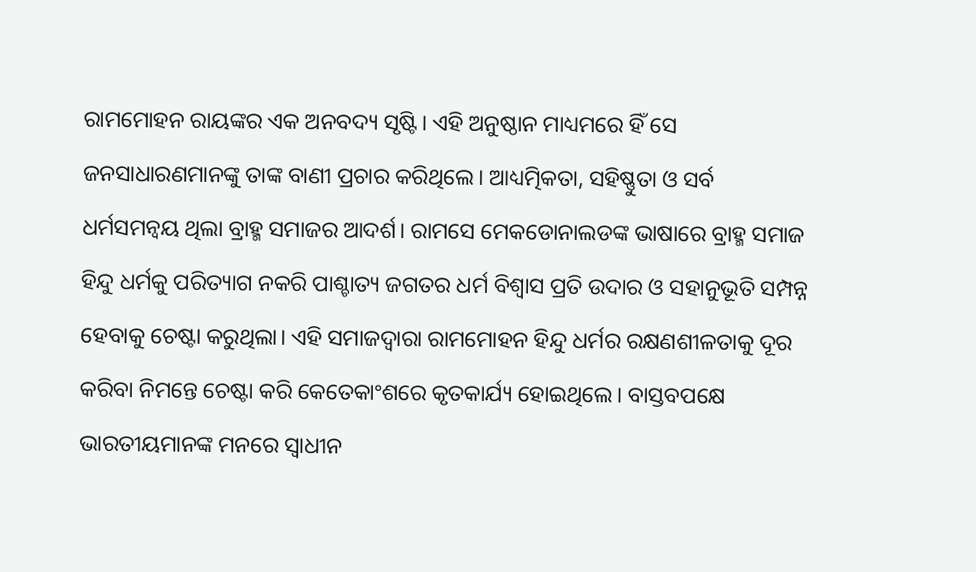ରାମମୋହନ ରାୟଙ୍କର ଏକ ଅନବଦ୍ୟ ସୃଷ୍ଟି। ଏହି ଅନୁଷ୍ଠାନ ମାଧ୍ୟମରେ ହିଁ ସେ ଜନସାଧାରଣମାନଙ୍କୁ ତାଙ୍କ ବାଣୀ ପ୍ରଚାର କରିଥିଲେ। ଆଧ୍ୟତ୍ମିକତା, ସହିଷ୍ଣୁତା ଓ ସର୍ବ ଧର୍ମସମନ୍ୱୟ ଥିଲା ବ୍ରାହ୍ମ ସମାଜର ଆଦର୍ଶ। ରାମସେ ମେକଡୋନାଲଡଙ୍କ ଭାଷାରେ ବ୍ରାହ୍ମ ସମାଜ ହିନ୍ଦୁ ଧର୍ମକୁ ପରିତ୍ୟାଗ ନକରି ପାଶ୍ଚାତ୍ୟ ଜଗତର ଧର୍ମ ବିଶ୍ୱାସ ପ୍ରତି ଉଦାର ଓ ସହାନୁଭୂତି ସମ୍ପନ୍ନ ହେବାକୁ ଚେଷ୍ଟା କରୁଥିଲା। ଏହି ସମାଜଦ୍ୱାରା ରାମମୋହନ ହିନ୍ଦୁ ଧର୍ମର ରକ୍ଷଣଶୀଳତାକୁ ଦୂର କରିବା ନିମନ୍ତେ ଚେଷ୍ଟା କରି କେତେକାଂଶରେ କୃତକାର୍ଯ୍ୟ ହୋଇଥିଲେ। ବାସ୍ତବପକ୍ଷେ ଭାରତୀୟମାନଙ୍କ ମନରେ ସ୍ୱାଧୀନ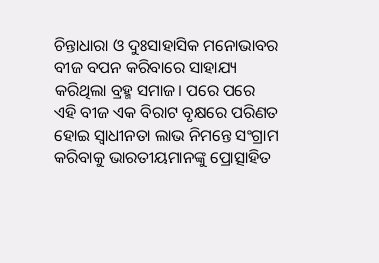ଚିନ୍ତାଧାରା ଓ ଦୁଃସାହାସିକ ମନୋଭାବର ବୀଜ ବପନ କରିବାରେ ସାହାଯ୍ୟ କରିଥିଲା ବ୍ରହ୍ମ ସମାଜ। ପରେ ପରେ ଏହି ବୀଜ ଏକ ବିରାଟ ବୃକ୍ଷରେ ପରିଣତ ହୋଇ ସ୍ୱାଧୀନତା ଲାଭ ନିମନ୍ତେ ସଂଗ୍ରାମ କରିବାକୁ ଭାରତୀୟମାନଙ୍କୁ ପ୍ରୋତ୍ସାହିତ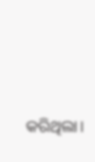କରିଥିଲା।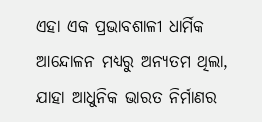ଏହା ଏକ ପ୍ରଭାବଶାଳୀ ଧାର୍ମିକ ଆନ୍ଦୋଳନ ମଧ୍ୟରୁ ଅନ୍ୟତମ ଥିଲା, ଯାହା ଆଧୁନିକ ଭାରତ ନିର୍ମାଣର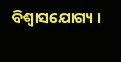ବିଶ୍ୱାସଯୋଗ୍ୟ ।